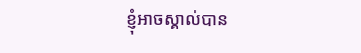ខ្ញុំអាចស្គាល់បាន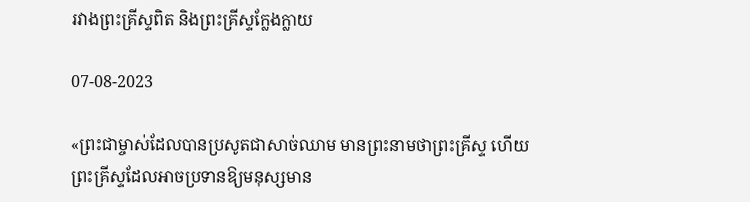រវាងព្រះគ្រីស្ទពិត និងព្រះគ្រីស្ទក្លែងក្លាយ

07-08-2023

«ព្រះជាម្ចាស់ដែលបានប្រសូតជាសាច់ឈាម មានព្រះនាមថាព្រះគ្រីស្ទ ហើយព្រះគ្រីស្ទដែលអាចប្រទានឱ្យមនុស្សមាន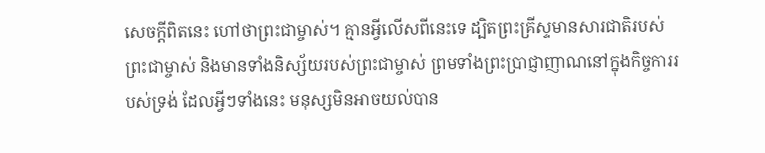សេចក្ដីពិតនេះ ហៅថាព្រះជាម្ចាស់។ គ្មានអ្វីលើសពីនេះទេ ដ្បិតព្រះគ្រីស្ទមានសារជាតិរបស់ព្រះជាម្ចាស់ និងមានទាំងនិស្ស័យរបស់ព្រះជាម្ចាស់ ព្រមទាំងព្រះប្រាជ្ញាញាណនៅក្នុងកិច្ចការរបស់ទ្រង់ ដែលអ្វីៗទាំងនេះ មនុស្សមិនអាចយល់បាន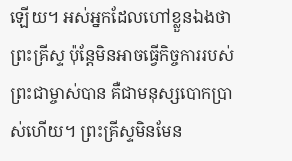ឡើយ។ អស់អ្នកដែលហៅខ្លួនឯងថាព្រះគ្រីស្ទ ប៉ុន្តែមិនអាចធ្វើកិច្ចការរបស់ព្រះជាម្ចាស់បាន គឺជាមនុស្សបោកប្រាស់ហើយ។ ព្រះគ្រីស្ទមិនមែន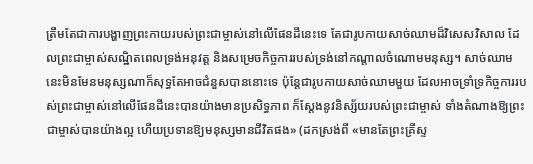ត្រឹមតែជាការបង្ហាញព្រះកាយរបស់ព្រះជាម្ចាស់នៅលើផែនដីនេះទេ តែជារូបកាយសាច់ឈាមដ៏វិសេសវិសាល ដែលព្រះជាម្ចាស់សណ្ឋិតពេលទ្រង់អនុវត្ត និងសម្រេចកិច្ចការរបស់ទ្រង់នៅកណ្ដាលចំណោមមនុស្ស។ សាច់ឈាមនេះមិនមែនមនុស្សណាក៏សុទ្ធតែអាចជំនួសបាននោះទេ ប៉ុន្តែជារូបកាយសាច់ឈាមមួយ ដែលអាចទ្រាំទ្រកិច្ចការរបស់ព្រះជាម្ចាស់នៅលើផែនដីនេះបានយ៉ាងមានប្រសិទ្ធភាព ក៏ស្ដែងនូវនិស្ស័យរបស់ព្រះជាម្ចាស់ ទាំងតំណាងឱ្យព្រះជាម្ចាស់បានយ៉ាងល្អ ហើយប្រទានឱ្យមនុស្សមានជីវិតផង» (ដកស្រង់ពី «មានតែព្រះគ្រីស្ទ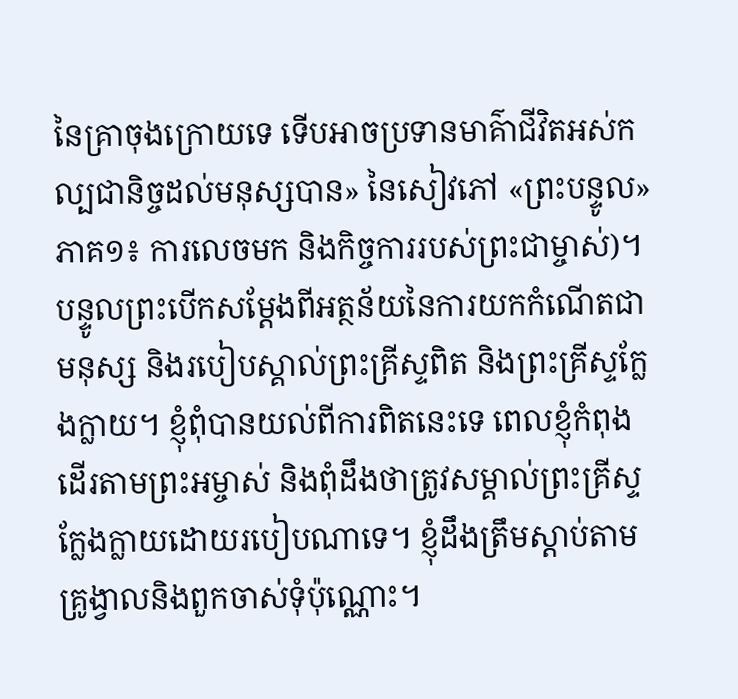នៃគ្រាចុងក្រោយទេ ទើបអាចប្រទានមាគ៌ាជីវិតអស់កល្បជានិច្ចដល់មនុស្សបាន» នៃសៀវភៅ «ព្រះបន្ទូល» ភាគ១៖ ការលេចមក និងកិច្ចការរបស់ព្រះជាម្ចាស់)។ បន្ទូលព្រះបើកសម្ដែងពីអត្ថន័យនៃការយកកំណើតជាមនុស្ស និងរបៀបស្គាល់ព្រះគ្រីស្ទពិត និងព្រះគ្រីស្ទក្លែងក្លាយ។ ខ្ញុំពុំបានយល់ពីការពិតនេះទេ ពេលខ្ញុំកំពុងដើរតាមព្រះអម្ចាស់ និងពុំដឹងថាត្រូវសម្គាល់ព្រះគ្រីស្ទក្លែងក្លាយដោយរបៀបណាទេ។ ខ្ញុំដឹងត្រឹមស្ដាប់តាមគ្រូង្វាលនិងពួកចាស់ទុំប៉ុណ្ណោះ។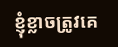ខ្ញុំខ្លាចត្រូវគេ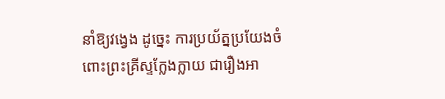នាំឱ្យវង្វេង ដូច្នេះ ការប្រយ័ត្នប្រយែងចំពោះព្រះគ្រីស្ទក្លែងក្លាយ ជារឿងអា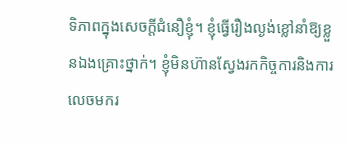ទិភាពក្នុងសេចក្ដីជំនឿខ្ញុំ។ ខ្ញុំធ្វើរឿងល្ងង់ខ្លៅនាំឱ្យខ្លួនឯងគ្រោះថ្នាក់។ ខ្ញុំមិនហ៊ានស្វែងរកកិច្ចការនិងការលេចមករ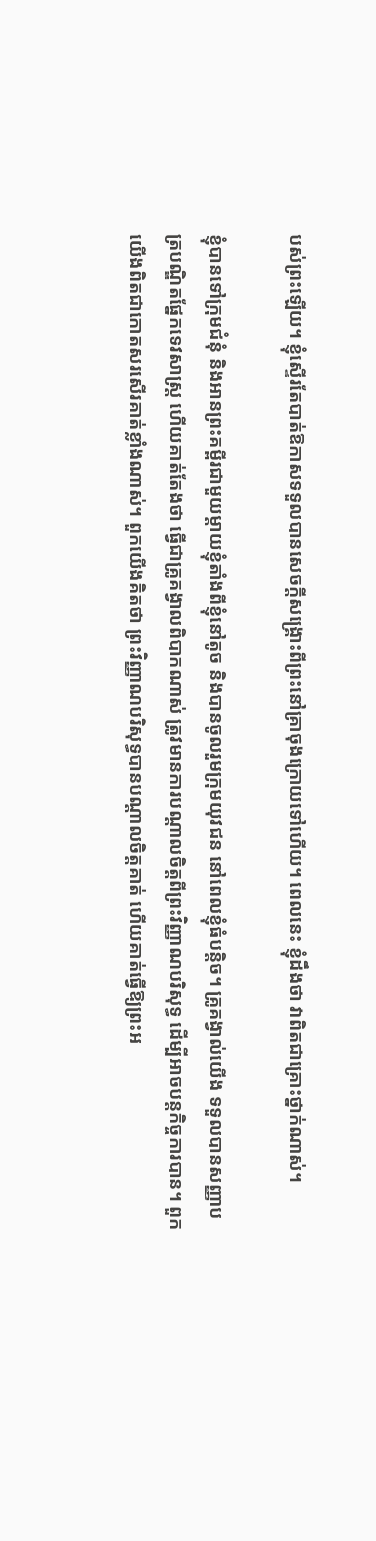បស់ព្រះឡើយ។ ខ្ញុំស្ទើរតែបាត់ឱកាសទទួលបានសេចក្ដីសង្គ្រោះពីព្រះនៅគ្រាចុងក្រោយទៅហើយ។ ពេលនេះ ខ្ញុំដឹងថា វាពិតជាគ្រោះថ្នាក់ណាស់។

ខ្ញុំបានទៅក្រុមជំនុំ និងអានព្រះគម្ពីរជាមួយម្ដាយខ្ញុំតាំងពីខ្ញុំនៅតូច និងបានចូលរួមក្រុមយុវជន នៅពេលខ្ញុំធំបន្តិច។ គ្រូគង្វាល់យើង ទទួលបានសញ្ញាបត្របណ្ឌិតផ្នែកទេវសាស្រ្ត ហើយគាត់តែងថា ធ្វើជាគ្រូគង្វាលពិបាកណាស់ ត្រូវមានការបណ្ដាលចិត្តពីព្រះវិញ្ញាណបរិសុទ្ធ ដើម្បីអាចបន្តកិច្ចការបាន។ ពួកយើងពិតជាកោតសរសើរគាត់ខ្លាំងណាស់។ ពួកយើងគិតថា ព្រះវិញ្ញាណបរិសុទ្ធបានបណ្ដាលចិត្តគាត់ ហើយគាត់ធ្វើឱ្យព្រះអ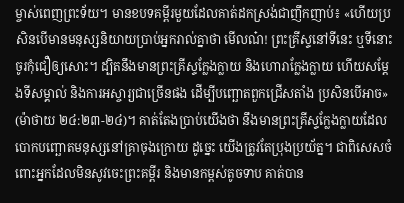ម្ចាស់ពេញព្រះទ័យ។ មានខបទគម្ពីរមួយដែលគាត់ដកស្រង់ជាញឹកញាប់៖ «ហើយប្រសិនបើមានមនុស្សនិយាយប្រាប់អ្នករាល់គ្នាថា មើលណ៎! ព្រះគ្រីស្ទនៅទីនេះ ឬទីនោះ ចូរកុំជឿឲ្យសោះ។ ដ្បិតនឹងមានព្រះគ្រីស្ទក្លែងក្លាយ និងហោរាក្លែងក្លាយ ហើយសម្ដែងទីសម្គាល់ និងការអស្ចារ្យជាច្រើនផង ដើម្បីបញ្ឆោតពួកជ្រើសតាំង ប្រសិនបើអាច» (ម៉ាថាយ ២៤:២៣-២៤)។ គាត់តែងប្រាប់យើងថា នឹងមានព្រះគ្រីស្ទក្លែងក្លាយដែលបោកបញ្ឆោតមនុស្សនៅគ្រាចុងក្រោយ ដូច្នេះ យើងត្រូវតែប្រុងប្រយ័ត្ន។ ជាពិសេសចំពោះអ្នកដែលមិនសូវចេះព្រះគម្ពីរ និងមានកម្ពស់តូចទាប គាត់បាន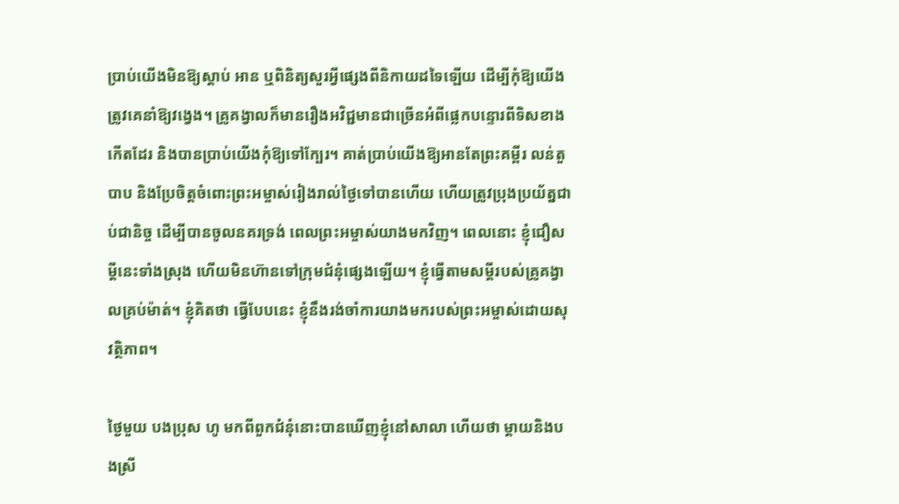ប្រាប់យើងមិនឱ្យស្ដាប់ អាន ឬពិនិត្យសួរអ្វីផ្សេងពីនិកាយដទៃឡើយ ដើម្បីកុំឱ្យយើងត្រូវគេនាំឱ្យវង្វេង។ គ្រូគង្វាលក៏មានរឿងអវិជ្ជមានជាច្រើនអំពីផ្លេកបន្ទោរពីទិសខាងកើតដែរ និងបានប្រាប់យើងកុំឱ្យទៅក្បែរ។ គាត់ប្រាប់យើងឱ្យអានតែព្រះគម្ពីរ លន់តួបាប និងប្រែចិត្តចំពោះព្រះអម្ចាស់រៀងរាល់ថ្ងៃទៅបានហើយ ហើយត្រូវប្រុងប្រយ័ត្នជាប់ជានិច្ច ដើម្បីបានចូលនគរទ្រង់ ពេលព្រះអម្ចាស់យាងមកវិញ។ ពេលនោះ ខ្ញុំជឿសម្ដីនេះទាំងស្រុង ហើយមិនហ៊ានទៅក្រុមជំនុំផ្សេងឡើយ។ ខ្ញុំធ្វើតាមសម្ដីរបស់គ្រូគង្វាលគ្រប់ម៉ាត់។ ខ្ញុំគិតថា ធ្វើបែបនេះ ខ្ញុំនឹងរង់ចាំការយាងមករបស់ព្រះអម្ចាស់ដោយសុវត្ថិភាព។

ថ្ងៃមួយ បងប្រុស ហូ មកពីពួកជំនុំនោះបានឃើញខ្ញុំនៅសាលា ហើយថា ម្ដាយនិងបងស្រី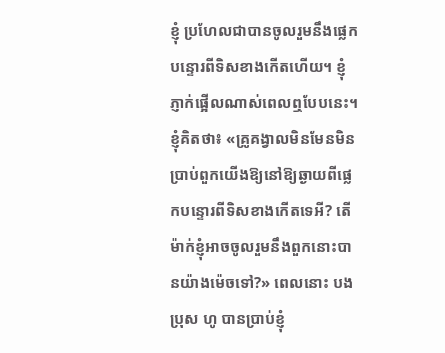ខ្ញុំ ប្រហែលជាបានចូលរួមនឹងផ្លេកបន្ទោរពីទិសខាងកើតហើយ។ ខ្ញុំភ្ញាក់ផ្អើលណាស់ពេលឮបែបនេះ។ ខ្ញុំគិតថា៖ «គ្រូគង្វាលមិនមែនមិនប្រាប់ពួកយើងឱ្យនៅឱ្យឆ្ងាយពីផ្លេកបន្ទោរពីទិសខាងកើតទេអី? តើម៉ាក់ខ្ញុំអាចចូលរួមនឹងពួកនោះបានយ៉ាងម៉េចទៅ?» ពេលនោះ បងប្រុស ហូ បានប្រាប់ខ្ញុំ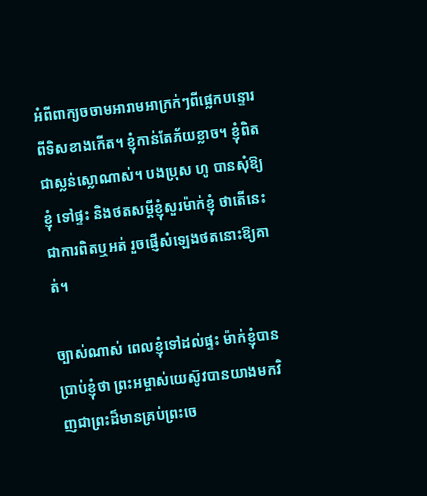អំពីពាក្យចចាមអារាមអាក្រក់ៗពីផ្លេកបន្ទោរពីទិសខាងកើត។ ខ្ញុំកាន់តែភ័យខ្លាច។ ខ្ញុំពិតជាស្លន់ស្លោណាស់។ បងប្រុស ហូ បានសុំឱ្យខ្ញុំ ទៅផ្ទះ និងថតសម្ដីខ្ញុំសួរម៉ាក់ខ្ញុំ ថាតើនេះជាការពិតឬអត់ រួចផ្ញើសំឡេងថតនោះឱ្យគាត់។

ច្បាស់ណាស់ ពេលខ្ញុំទៅដល់ផ្ទះ ម៉ាក់ខ្ញុំបានប្រាប់ខ្ញុំថា ព្រះអម្ចាស់យេស៊ូវបានយាងមកវិញជាព្រះដ៏មានគ្រប់ព្រះចេ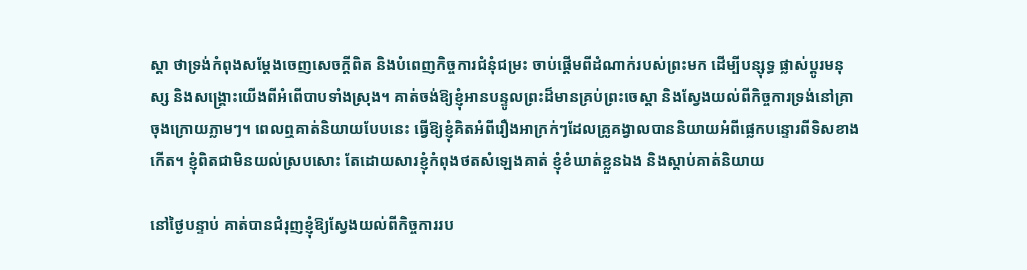ស្ដា ថាទ្រង់កំពុងសម្ដែងចេញសេចក្ដីពិត និងបំពេញកិច្ចការជំនុំជម្រះ ចាប់ផ្ដើមពីដំណាក់របស់ព្រះមក ដើម្បីបន្សុទ្ធ ផ្លាស់ប្ដូរមនុស្ស និងសង្គ្រោះយើងពីអំពើបាបទាំងស្រុង។ គាត់ចង់ឱ្យខ្ញុំអានបន្ទូលព្រះដ៏មានគ្រប់ព្រះចេស្ដា និងស្វែងយល់ពីកិច្ចការទ្រង់នៅគ្រាចុងក្រោយភ្លាមៗ។ ពេលឮគាត់និយាយបែបនេះ ធ្វើឱ្យខ្ញុំគិតអំពីរឿងអាក្រក់ៗដែលគ្រូគង្វាលបាននិយាយអំពីផ្លេកបន្ទោរពីទិសខាងកើត។ ខ្ញុំពិតជាមិនយល់ស្របសោះ តែដោយសារខ្ញុំកំពុងថតសំឡេងគាត់ ខ្ញុំខំឃាត់ខ្លួនឯង និងស្ដាប់គាត់និយាយ

នៅថ្ងៃបន្ទាប់ គាត់បានជំរុញខ្ញុំឱ្យស្វែងយល់ពីកិច្ចការរប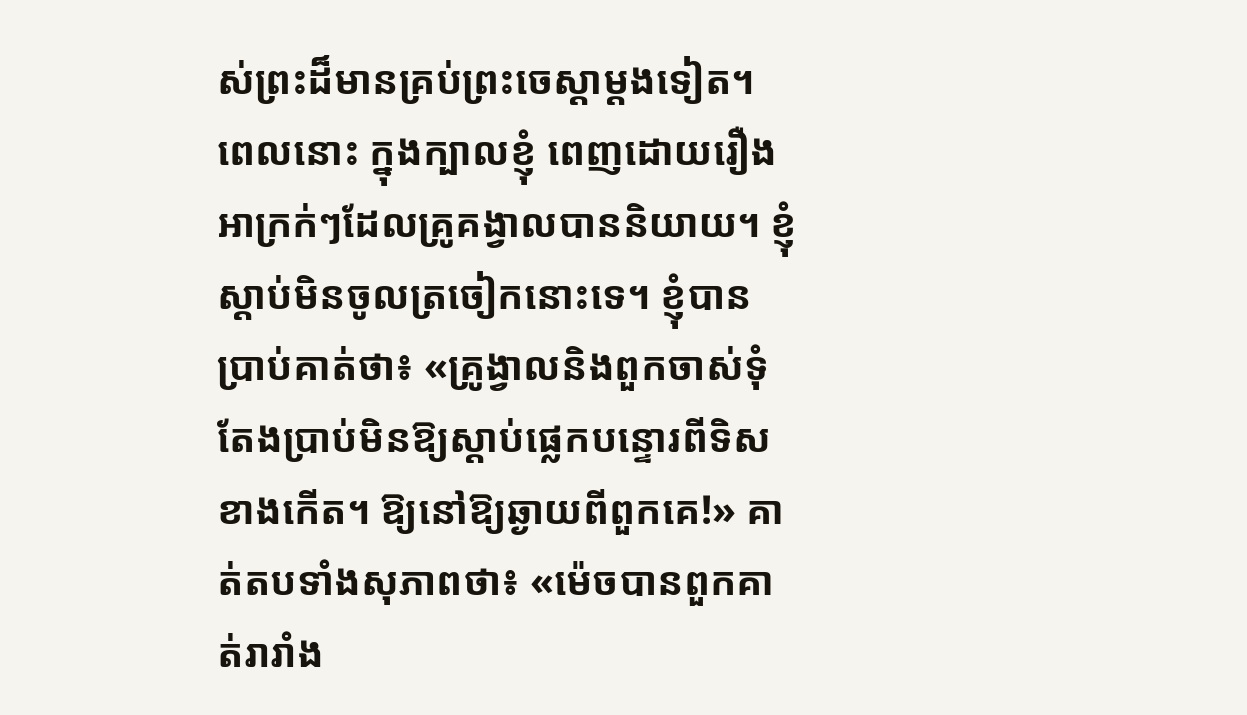ស់ព្រះដ៏មានគ្រប់ព្រះចេស្ដាម្ដងទៀត។ ពេលនោះ ក្នុងក្បាលខ្ញុំ ពេញដោយរឿងអាក្រក់ៗដែលគ្រូគង្វាលបាននិយាយ។ ខ្ញុំស្ដាប់មិនចូលត្រចៀកនោះទេ។ ខ្ញុំបានប្រាប់គាត់ថា៖ «គ្រូង្វាលនិងពួកចាស់ទុំតែងប្រាប់មិនឱ្យស្ដាប់ផ្លេកបន្ទោរពីទិសខាងកើត។ ឱ្យនៅឱ្យឆ្ងាយពីពួកគេ!» គាត់តបទាំងសុភាពថា៖ «ម៉េចបានពួកគាត់រារាំង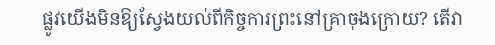ផ្លូវយើងមិនឱ្យស្វែងយល់ពីកិច្ចការព្រះនៅគ្រាចុងក្រោយ? តើវា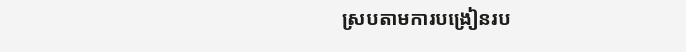ស្របតាមការបង្រៀនរប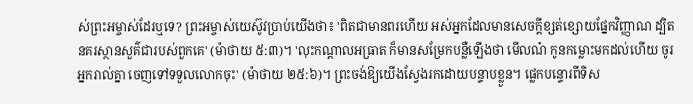ស់ព្រះអម្ចាស់ដែរឬទេ? ព្រះអម្ចាស់យេស៊ូវប្រាប់យើងថា៖ 'ពិតជាមានពរហើយ អស់អ្នកដែលមានសេចក្តីខ្សត់ខ្សោយផ្នែកវិញ្ញាណ ដ្បិតនគរស្ថានសួគ៌ជារបស់ពួកគេ' (ម៉ាថាយ ៥:៣)។ 'លុះកណ្ដាលអធ្រាត ក៏មានសម្រែកបន្លឺឡើងថា មើលណ៎ កូនកម្លោះមកដល់ហើយ ចូរអ្នករាល់គ្នា ចេញទៅទទួលលោកចុះ' (ម៉ាថាយ ២៥:៦)។ ព្រះចង់ឱ្យយើងស្វែងរកដោយបន្ទាបខ្លួន។ ផ្លេកបន្ទោរពីទិស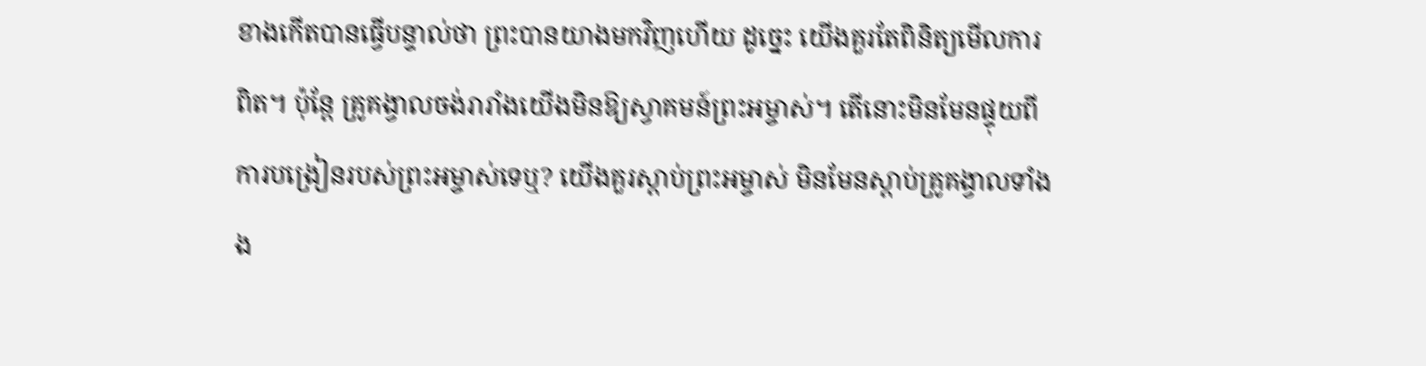ខាងកើតបានធ្វើបន្ទាល់ថា ព្រះបានយាងមកវិញហើយ ដូច្នេះ យើងគួរតែពិនិត្យមើលការពិត។ ប៉ុន្តែ គ្រូគង្វាលចង់រារាំងយើងមិនឱ្យស្វាគមន៍ព្រះអម្ចាស់។ តើនោះមិនមែនផ្ទុយពីការបង្រៀនរបស់ព្រះអម្ចាស់ទេឬ? យើងគួរស្ដាប់ព្រះអម្ចាស់ មិនមែនស្ដាប់គ្រូគង្វាលទាំងង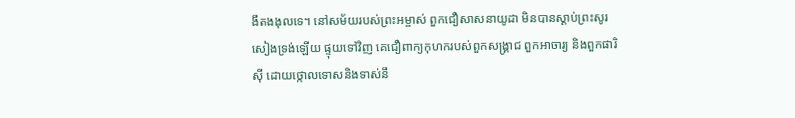ងឹតងងុលទេ។ នៅសម័យរបស់ព្រះអម្ចាស់ ពួកជឿសាសនាយូដា មិនបានស្ដាប់ព្រះសូរសៀងទ្រង់ឡើយ ផ្ទុយទៅវិញ គេជឿពាក្យកុហករបស់ពួកសង្គ្រាជ ពួកអាចារ្យ និងពួកផារិស៊ី ដោយថ្កោលទោសនិងទាស់នឹ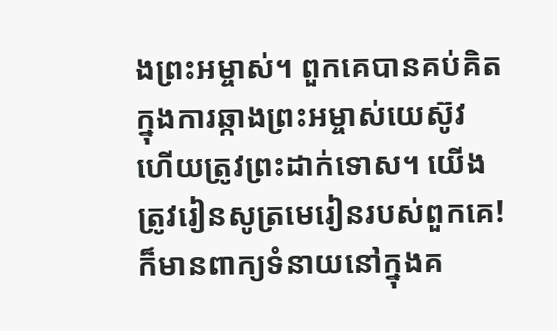ងព្រះអម្ចាស់។ ពួកគេបានគប់គិតក្នុងការឆ្កាងព្រះអម្ចាស់យេស៊ូវ ហើយត្រូវព្រះដាក់ទោស។ យើងត្រូវរៀនសូត្រមេរៀនរបស់ពួកគេ! ក៏មានពាក្យទំនាយនៅក្នុងគ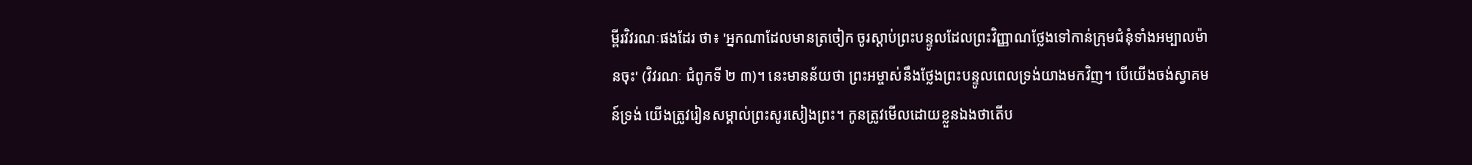ម្ពីរវិវរណៈផងដែរ ថា៖ 'អ្នកណាដែលមានត្រចៀក ចូរស្ដាប់ព្រះបន្ទូលដែលព្រះវិញ្ញាណថ្លែងទៅកាន់ក្រុមជំនុំទាំងអម្បាលម៉ានចុះ' (វិវរណៈ ជំពូកទី ២ ៣)។ នេះមានន័យថា ព្រះអម្ចាស់នឹងថ្លែងព្រះបន្ទូលពេលទ្រង់យាងមកវិញ។ បើយើងចង់ស្វាគមន៍ទ្រង់ យើងត្រូវរៀនសម្គាល់ព្រះសូរសៀងព្រះ។ កូនត្រូវមើលដោយខ្លួនឯងថាតើប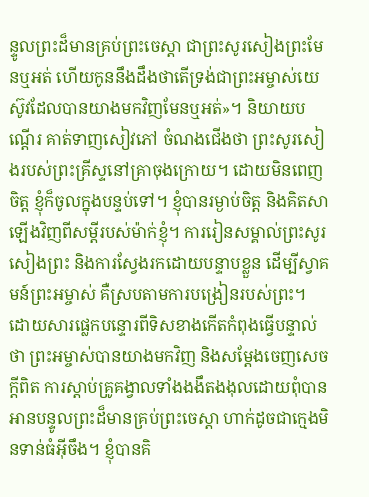ន្ទូលព្រះដ៏មានគ្រប់ព្រះចេស្ដា ជាព្រះសូរសៀងព្រះមែនឬអត់ ហើយកូននឹងដឹងថាតើទ្រង់ជាព្រះអម្ចាស់យេស៊ូវដែលបានយាងមកវិញមែនឬអត់»។ និយាយបណ្ដើរ គាត់ទាញសៀវភៅ ចំណងជើងថា ព្រះសូរសៀងរបស់ព្រះគ្រីស្ទនៅគ្រាចុងក្រោយ។ ដោយមិនពេញចិត្ត ខ្ញុំក៏ចូលក្នុងបន្ទប់ទៅ។ ខ្ញុំបានរម្ងាប់ចិត្ត និងគិតសាឡើងវិញពីសម្ដីរបស់ម៉ាក់ខ្ញុំ។ ការរៀនសម្គាល់ព្រះសូរសៀងព្រះ និងការស្វែងរកដោយបន្ទាបខ្លួន ដើម្បីស្វាគមន៍ព្រះអម្ចាស់ គឺស្របតាមការបង្រៀនរបស់ព្រះ។ ដោយសារផ្លេកបន្ទោរពីទិសខាងកើតកំពុងធ្វើបន្ទាល់ថា ព្រះអម្ចាស់បានយាងមកវិញ និងសម្ដែងចេញសេចក្ដីពិត ការស្ដាប់គ្រូគង្វាលទាំងងងឹតងងុលដោយពុំបានអានបន្ទូលព្រះដ៏មានគ្រប់ព្រះចេស្ដា ហាក់ដូចជាក្មេងមិនទាន់ធំអ៊ីចឹង។ ខ្ញុំបានគិ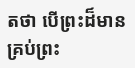តថា បើព្រះដ៏មានគ្រប់ព្រះ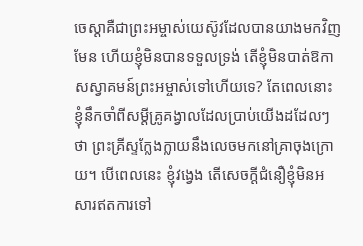ចេស្ដាគឺជាព្រះអម្ចាស់យេស៊ូវដែលបានយាងមកវិញមែន ហើយខ្ញុំមិនបានទទួលទ្រង់ តើខ្ញុំមិនបាត់ឱកាសស្វាគមន៍ព្រះអម្ចាស់ទៅហើយទេ? តែពេលនោះ ខ្ញុំនឹកចាំពីសម្ដីគ្រូគង្វាលដែលប្រាប់យើងដដែលៗថា ព្រះគ្រីស្ទក្លែងក្លាយនឹងលេចមកនៅគ្រាចុងក្រោយ។ បើពេលនេះ ខ្ញុំវង្វេង តើសេចក្ដីជំនឿខ្ញុំមិនអសារឥតការទៅ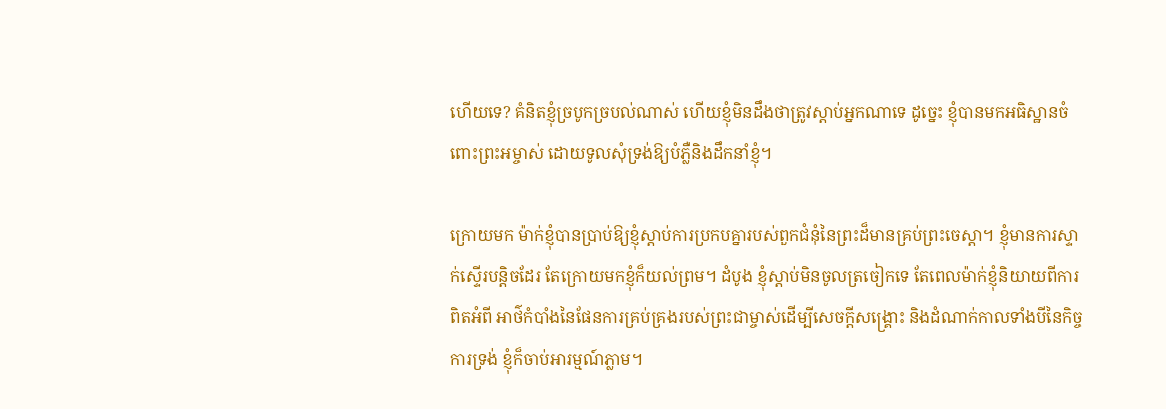ហើយទេ? គំនិតខ្ញុំច្របូកច្របល់ណាស់ ហើយខ្ញុំមិនដឹងថាត្រូវស្ដាប់អ្នកណាទេ ដូច្នេះ ខ្ញុំបានមកអធិស្ឋានចំពោះព្រះអម្ចាស់ ដោយទូលសុំទ្រង់ឱ្យបំភ្លឺនិងដឹកនាំខ្ញុំ។

ក្រោយមក ម៉ាក់ខ្ញុំបានប្រាប់ឱ្យខ្ញុំស្ដាប់ការប្រកបគ្នារបស់ពួកជំនុំនៃព្រះដ៏មានគ្រប់ព្រះចេស្ដា។ ខ្ញុំមានការស្ទាក់ស្ទើរបន្តិចដែរ តែក្រោយមកខ្ញុំក៏យល់ព្រម។ ដំបូង ខ្ញុំស្ដាប់មិនចូលត្រចៀកទេ តែពេលម៉ាក់ខ្ញុំនិយាយពីការពិតអំពី អាថ៌កំបាំងនៃផែនការគ្រប់គ្រងរបស់ព្រះជាម្ចាស់ដើម្បីសេចក្ដីសង្គ្រោះ និងដំណាក់កាលទាំងបីនៃកិច្ចការទ្រង់ ខ្ញុំក៏ចាប់អារម្មណ៍ភ្លាម។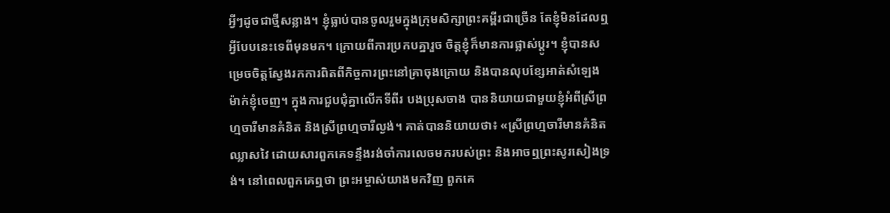អ្វីៗដូចជាថ្មីសន្លាង។ ខ្ញុំធ្លាប់បានចូលរួមក្នុងក្រុមសិក្សាព្រះគម្ពីរជាច្រើន តែខ្ញុំមិនដែលឮអ្វីបែបនេះទេពីមុនមក។ ក្រោយពីការប្រកបគ្នារួច ចិត្តខ្ញុំក៏មានការផ្លាស់ប្ដូរ។ ខ្ញុំបានសម្រេចចិត្តស្វែងរកការពិតពីកិច្ចការព្រះនៅគ្រាចុងក្រោយ និងបានលុបខ្សែអាត់សំឡេងម៉ាក់ខ្ញុំចេញ។ ក្នុងការជួបជុំគ្នាលើកទីពីរ បងប្រុសចាង បាននិយាយជាមួយខ្ញុំអំពីស្រីព្រហ្មចារីមានគំនិត និងស្រីព្រហ្មចារីល្ងង់។ គាត់បាននិយាយថា៖ «ស្រីព្រហ្មចារីមានគំនិតឈ្លាសវៃ ដោយសារពួកគេទន្ទឹងរង់ចាំការលេចមករបស់ព្រះ និងអាចឮព្រះសូរសៀងទ្រង់។ នៅពេលពួកគេឮថា ព្រះអម្ចាស់យាងមកវិញ ពួកគេ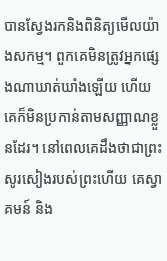បានស្វែងរកនិងពិនិត្យមើលយ៉ាងសកម្ម។ ពួកគេមិនត្រូវអ្នកផ្សេងណាឃាត់ឃាំងឡើយ ហើយគេក៏មិនប្រកាន់តាមសញ្ញាណខ្លួនដែរ។ នៅពេលគេដឹងថាជាព្រះសូរសៀងរបស់ព្រះហើយ គេស្វាគមន៍ និង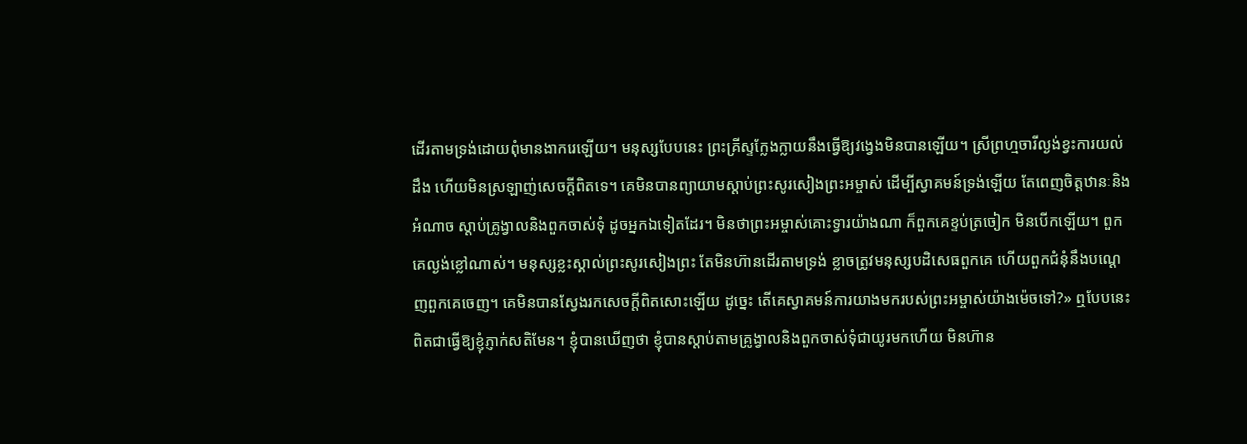ដើរតាមទ្រង់ដោយពុំមានងាករេឡើយ។ មនុស្សបែបនេះ ព្រះគ្រីស្ទក្លែងក្លាយនឹងធ្វើឱ្យវង្វេងមិនបានឡើយ។ ស្រីព្រហ្មចារីល្ងង់ខ្វះការយល់ដឹង ហើយមិនស្រឡាញ់សេចក្ដីពិតទេ។ គេមិនបានព្យាយាមស្ដាប់ព្រះសូរសៀងព្រះអម្ចាស់ ដើម្បីស្វាគមន៍ទ្រង់ឡើយ តែពេញចិត្តឋានៈនិងអំណាច ស្ដាប់គ្រូង្វាលនិងពួកចាស់ទុំ ដូចអ្នកឯទៀតដែរ។ មិនថាព្រះអម្ចាស់គោះទ្វារយ៉ាងណា ក៏ពួកគេខ្ទប់ត្រចៀក មិនបើកឡើយ។ ពួកគេល្ងង់ខ្លៅណាស់។ មនុស្សខ្លះស្គាល់ព្រះសូរសៀងព្រះ តែមិនហ៊ានដើរតាមទ្រង់ ខ្លាចត្រូវមនុស្សបដិសេធពួកគេ ហើយពួកជំនុំនឹងបណ្ដេញពួកគេចេញ។ គេមិនបានស្វែងរកសេចក្ដីពិតសោះឡើយ ដូច្នេះ តើគេស្វាគមន៍ការយាងមករបស់ព្រះអម្ចាស់យ៉ាងម៉េចទៅ?» ឮបែបនេះ ពិតជាធ្វើឱ្យខ្ញុំភ្ញាក់សតិមែន។ ខ្ញុំបានឃើញថា ខ្ញុំបានស្ដាប់តាមគ្រូង្វាលនិងពួកចាស់ទុំជាយូរមកហើយ មិនហ៊ាន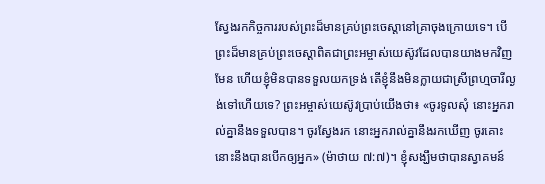ស្វែងរកកិច្ចការរបស់ព្រះដ៏មានគ្រប់ព្រះ‌ចេស្តានៅគ្រាចុងក្រោយទេ។ បើព្រះដ៏មានគ្រប់ព្រះចេស្ដាពិតជាព្រះអម្ចាស់យេស៊ូវដែលបានយាងមកវិញមែន ហើយខ្ញុំមិនបានទទួលយកទ្រង់ តើខ្ញុំនឹងមិនក្លាយជាស្រីព្រហ្មចារីល្ងង់ទៅហើយទេ? ព្រះអម្ចាស់យេស៊ូវប្រាប់យើងថា៖ «ចូរទូលសុំ នោះអ្នករាល់គ្នានឹងទទួលបាន។ ចូរស្វែងរក នោះអ្នករាល់គ្នានឹងរកឃើញ ចូរគោះ នោះនឹងបានបើកឲ្យអ្នក» (ម៉ាថាយ ៧:៧)។ ខ្ញុំសង្ឃឹមថាបានស្វាគមន៍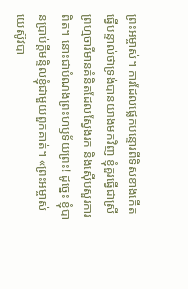ព្រះអម្ចាស់។ ការដែលផ្លេកបន្ទោរពីទិសខាងកើតធ្វើបន្ទាល់ថាទ្រង់បានយាងមកវិញ ខ្ញុំគួរធ្វើជាស្រីព្រហ្មចារីមានគំនិតដែលស្វែងរក និងស៊ើបសួរការពិត។ នោះជាបំណងព្រះហឫទ័យព្រះ! ដូច្នេះ ខ្ញុំបានប្រាប់ក្ដីមន្ទិលខ្ញុំជាមួយពួកគាត់។ «ព្រះអម្ចាស់យេស៊ូវបា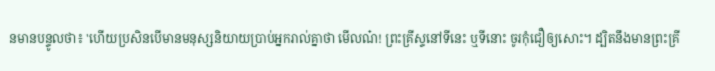នមានបន្ទូលថា៖ 'ហើយប្រសិនបើមានមនុស្សនិយាយប្រាប់អ្នករាល់គ្នាថា មើលណ៎! ព្រះគ្រីស្ទនៅទីនេះ ឬទីនោះ ចូរកុំជឿឲ្យសោះ។ ដ្បិតនឹងមានព្រះគ្រី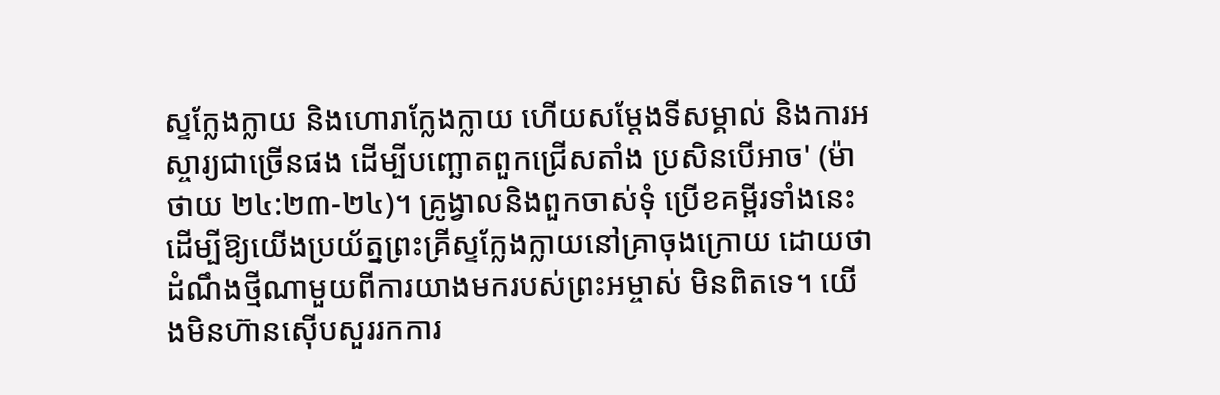ស្ទក្លែងក្លាយ និងហោរាក្លែងក្លាយ ហើយសម្ដែងទីសម្គាល់ និងការអស្ចារ្យជាច្រើនផង ដើម្បីបញ្ឆោតពួកជ្រើសតាំង ប្រសិនបើអាច' (ម៉ាថាយ ២៤:២៣-២៤)។ គ្រូង្វាលនិងពួកចាស់ទុំ ប្រើខគម្ពីរទាំងនេះ ដើម្បីឱ្យយើងប្រយ័ត្នព្រះគ្រីស្ទក្លែងក្លាយនៅគ្រាចុងក្រោយ ដោយថាដំណឹងថ្មីណាមួយពីការយាងមករបស់ព្រះអម្ចាស់ មិនពិតទេ។ យើងមិនហ៊ានស៊ើបសួររកការ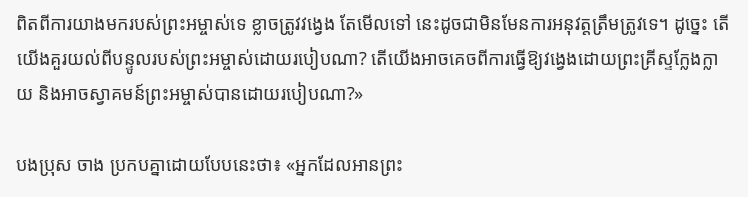ពិតពីការយាងមករបស់ព្រះអម្ចាស់ទេ ខ្លាចត្រូវវង្វេង តែមើលទៅ នេះដូចជាមិនមែនការអនុវត្តត្រឹមត្រូវទេ។ ដូច្នេះ តើយើងគួរយល់ពីបន្ទូលរបស់ព្រះអម្ចាស់ដោយរបៀបណា? តើយើងអាចគេចពីការធ្វើឱ្យវង្វេងដោយព្រះគ្រីស្ទក្លែងក្លាយ និងអាចស្វាគមន៍ព្រះអម្ចាស់បានដោយរបៀបណា?»

បងប្រុស ចាង ប្រកបគ្នាដោយបែបនេះថា៖ «អ្នកដែលអានព្រះ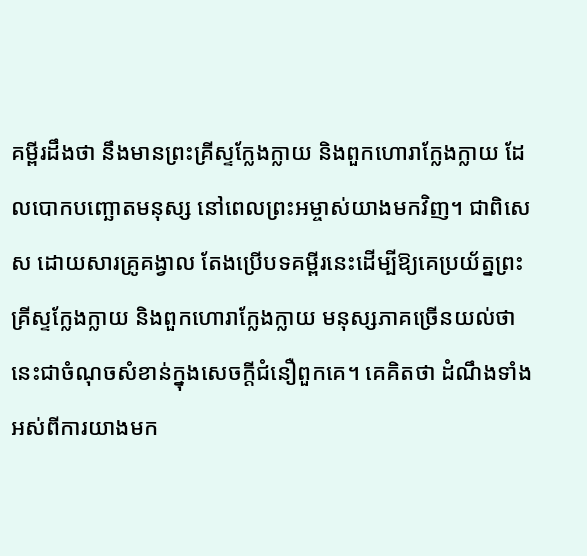គម្ពីរដឹងថា នឹងមានព្រះគ្រីស្ទក្លែងក្លាយ និងពួកហោរាក្លែងក្លាយ ដែលបោកបញ្ឆោតមនុស្ស នៅពេលព្រះអម្ចាស់យាងមកវិញ។ ជាពិសេស ដោយសារគ្រូគង្វាល តែងប្រើបទគម្ពីរនេះដើម្បីឱ្យគេប្រយ័ត្នព្រះគ្រីស្ទក្លែងក្លាយ និងពួកហោរាក្លែងក្លាយ មនុស្សភាគច្រើនយល់ថា នេះជាចំណុចសំខាន់ក្នុងសេចក្ដីជំនឿពួកគេ។ គេគិតថា ដំណឹងទាំងអស់ពីការយាងមក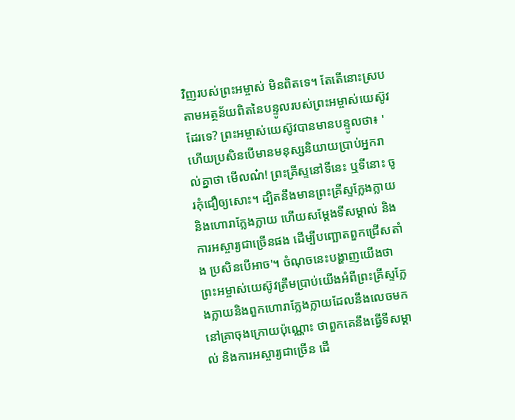វិញរបស់ព្រះអម្ចាស់ មិនពិតទេ។ តែតើនោះស្របតាមអត្ថន័យពិតនៃបន្ទូលរបស់ព្រះអម្ចាស់យេស៊ូវដែរទេ? ព្រះអម្ចាស់យេស៊ូវបានមានបន្ទូលថា៖ 'ហើយប្រសិនបើមានមនុស្សនិយាយប្រាប់អ្នករាល់គ្នាថា មើលណ៎! ព្រះគ្រីស្ទនៅទីនេះ ឬទីនោះ ចូរកុំជឿឲ្យសោះ។ ដ្បិតនឹងមានព្រះគ្រីស្ទក្លែងក្លាយ និងហោរាក្លែងក្លាយ ហើយសម្ដែងទីសម្គាល់ និងការអស្ចារ្យជាច្រើនផង ដើម្បីបញ្ឆោតពួកជ្រើសតាំង ប្រសិនបើអាច'។ ចំណុចនេះបង្ហាញយើងថា ព្រះអម្ចាស់យេស៊ូវត្រឹមប្រាប់យើងអំពីព្រះគ្រីស្ទក្លែងក្លាយនិងពួកហោរាក្លែងក្លាយដែលនឹងលេចមកនៅគ្រាចុងក្រោយប៉ុណ្ណោះ ថាពួកគេនឹងធ្វើទីសម្គាល់ និងការអស្ចារ្យជាច្រើន ដើ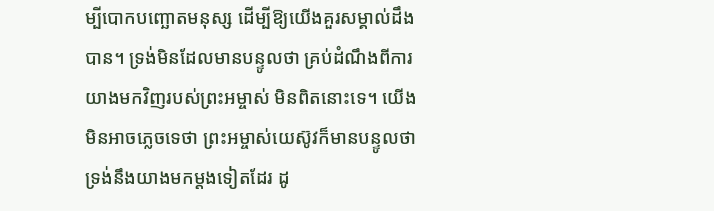ម្បីបោកបញ្ឆោតមនុស្ស ដើម្បីឱ្យយើងគួរសម្គាល់ដឹងបាន។ ទ្រង់មិនដែលមានបន្ទូលថា គ្រប់ដំណឹងពីការយាងមកវិញរបស់ព្រះអម្ចាស់ មិនពិតនោះទេ។ យើងមិនអាចភ្លេចទេថា ព្រះអម្ចាស់យេស៊ូវក៏មានបន្ទូលថា ទ្រង់នឹងយាងមកម្ដងទៀតដែរ ដូ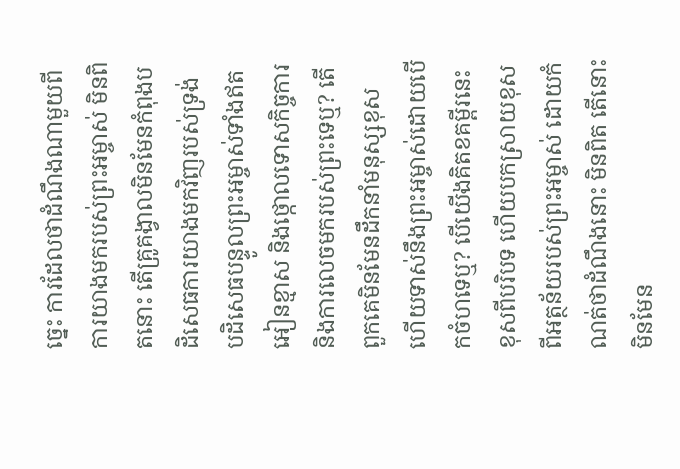ច្នេះ ការដែលថាដំណឹងណាមួយពីការយាងមករបស់ព្រះអម្ចាស់ មិនពិតនោះ តើគ្រូគង្វាលមិនមែនកំពុងបដិសេធការយាងមកវិញរបស់ទ្រង់ បដិសេធបន្ទូលព្រះអម្ចាស់ទាំងឥតអៀនខ្មាស និងថ្កោលទោសកិច្ចការនិងការលេចមករបស់ព្រះទេឬ? តើពួកគេមិនមែនដឹកនាំមនុស្សខុស ហើយទាស់នឹងព្រះអម្ចាស់ដោយបើកចំហទេឬ? បើយើងគិតខគម្ពីរនេះខុសពីបរិបទ ហើយបកស្រាយខុសពីអត្ថន័យរបស់ព្រះអម្ចាស់ ដោយកំណត់ថាដំណឹងនោះ មិនពិត តើនោះមិនមែន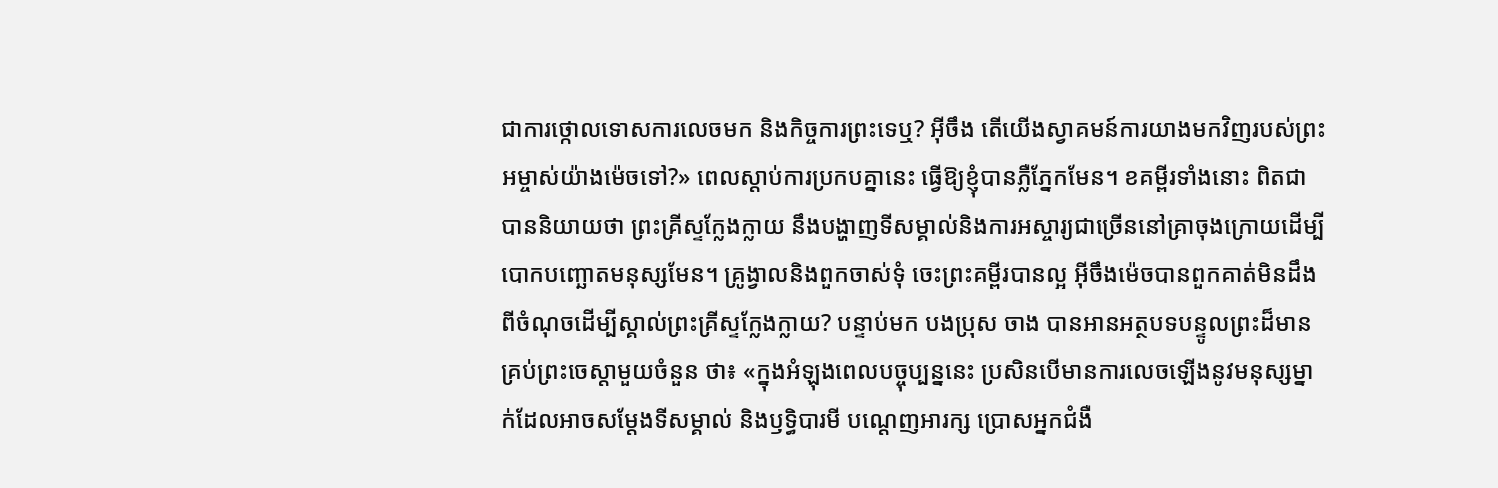ជាការថ្កោលទោសការលេចមក និងកិច្ចការព្រះទេឬ? អ៊ីចឹង តើយើងស្វាគមន៍ការយាងមកវិញរបស់ព្រះអម្ចាស់យ៉ាងម៉េចទៅ?» ពេលស្ដាប់ការប្រកបគ្នានេះ ធ្វើឱ្យខ្ញុំបានភ្លឺភ្នែកមែន។ ខគម្ពីរទាំងនោះ ពិតជាបាននិយាយថា ព្រះគ្រីស្ទក្លែងក្លាយ នឹងបង្ហាញទីសម្គាល់និងការអស្ចារ្យជាច្រើននៅគ្រាចុងក្រោយដើម្បីបោកបញ្ឆោតមនុស្សមែន។ គ្រូង្វាលនិងពួកចាស់ទុំ ចេះព្រះគម្ពីរបានល្អ អ៊ីចឹងម៉េចបានពួកគាត់មិនដឹងពីចំណុចដើម្បីស្គាល់ព្រះគ្រីស្ទក្លែងក្លាយ? បន្ទាប់មក បងប្រុស ចាង បានអានអត្ថបទបន្ទូលព្រះដ៏មានគ្រប់ព្រះ‌ចេស្តាមួយចំនួន ថា៖ «ក្នុងអំឡុងពេលបច្ចុប្បន្ននេះ ប្រសិនបើមានការលេចឡើងនូវមនុស្សម្នាក់ដែលអាចសម្ដែងទីសម្គាល់ និងឫទ្ធិបារមី បណ្ដេញអារក្ស ប្រោសអ្នកជំងឺ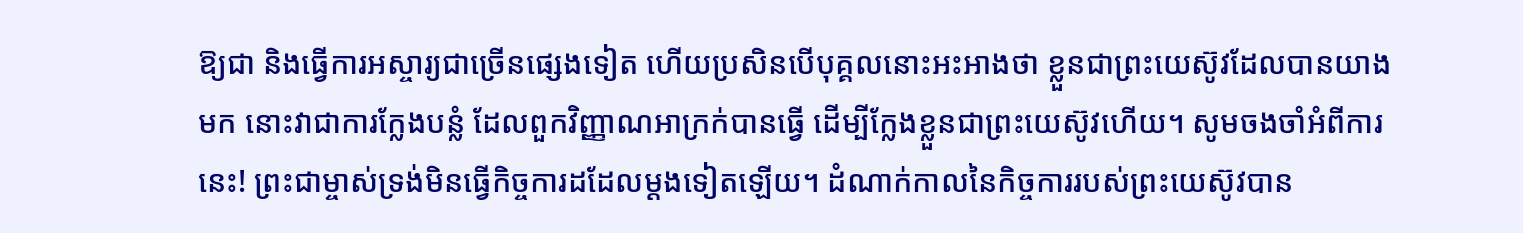ឱ្យជា និងធ្វើការអស្ចារ្យជាច្រើនផ្សេងទៀត ហើយប្រសិនបើបុគ្គលនោះអះអាងថា ខ្លួនជាព្រះយេស៊ូវដែលបានយាងមក នោះវាជាការក្លែងបន្លំ ដែលពួកវិញ្ញាណអាក្រក់បានធ្វើ ដើម្បីក្លែងខ្លួនជាព្រះយេស៊ូវហើយ។ សូមចងចាំអំពីការនេះ! ព្រះជាម្ចាស់ទ្រង់មិនធ្វើកិច្ចការដដែលម្ដងទៀតឡើយ។ ដំណាក់កាលនៃកិច្ចការរបស់ព្រះយេស៊ូវបាន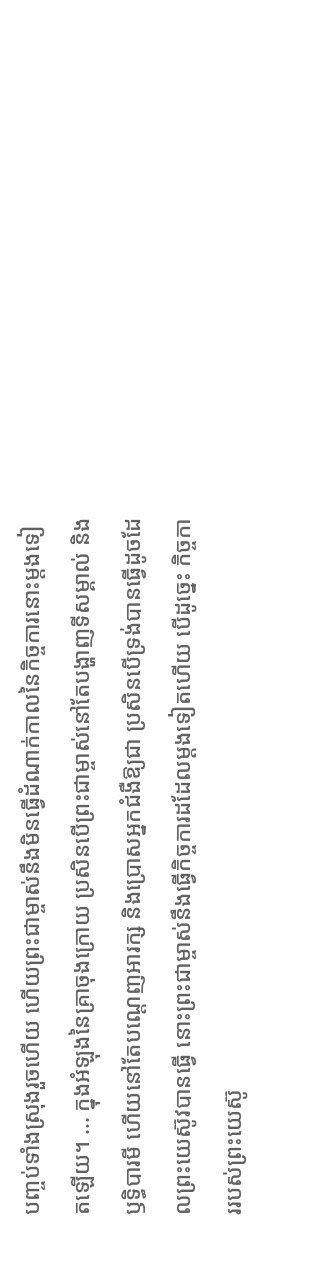បញ្ចប់ទាំងស្រុងរួចហើយ ហើយព្រះជាម្ចាស់នឹងមិនធ្វើដំណាក់កាលនៃកិច្ចការនោះម្ដងទៀតឡើយ។ ... ក្នុងអំឡុងនៃគ្រាចុងក្រោយ ប្រសិនបើព្រះជាម្ចាស់នៅតែបង្ហាញទីសម្គាល់ និងឫទ្ធិបារមី ហើយនៅតែបណ្ដេញអារក្ស និងប្រោសអ្នកជំងឺឱ្យជា ប្រសិនបើទ្រង់បានធ្វើដូចដែលព្រះយេស៊ូវបានធ្វើ នោះព្រះជាម្ចាស់នឹងធ្វើកិច្ចការដដែលម្ដងទៀតហើយ បើដូច្នេះ កិច្ចការរបស់ព្រះយេស៊ូ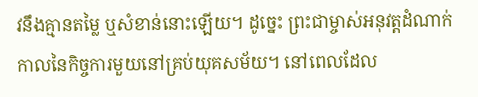វនឹងគ្មានតម្លៃ ឬសំខាន់នោះឡើយ។ ដូច្នេះ ព្រះជាម្ចាស់អនុវត្តដំណាក់កាលនៃកិច្ចការមួយនៅគ្រប់យុគសម័យ។ នៅពេលដែល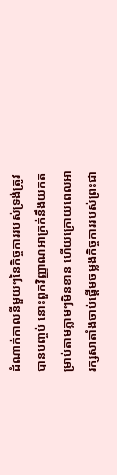ដំណាក់កាលនីមួយៗនៃកិច្ចការរបស់ទ្រង់ត្រូវបានបញ្ចប់ នោះពួកវិញ្ញាណអាក្រក់នឹងយកតម្រាប់តាមភ្លាមៗមិនខាន ហើយក្រោយពេលអារក្សសាតាំងចាប់ផ្ដើមចម្លងកិច្ចការរបស់ព្រះជា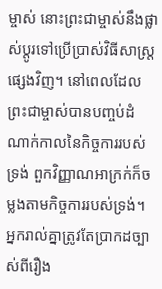ម្ចាស់ នោះព្រះជាម្ចាស់នឹងផ្លាស់ប្ដូរទៅប្រើប្រាស់វិធីសាស្ត្រផ្សេងវិញ។ នៅពេលដែលព្រះជាម្ចាស់បានបញ្ចប់ដំណាក់កាលនៃកិច្ចការរបស់ទ្រង់ ពួកវិញ្ញាណអាក្រក់ក៏ចម្លងតាមកិច្ចការរបស់ទ្រង់។ អ្នករាល់គ្នាត្រូវតែប្រាកដច្បាស់ពីរឿង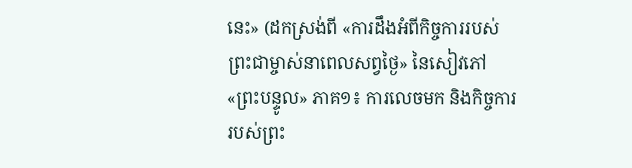នេះ» (ដកស្រង់ពី «ការដឹងអំពីកិច្ចការរបស់ព្រះជាម្ចាស់នាពេលសព្វថ្ងៃ» នៃសៀវភៅ «ព្រះបន្ទូល» ភាគ១៖ ការលេចមក និងកិច្ចការរបស់ព្រះ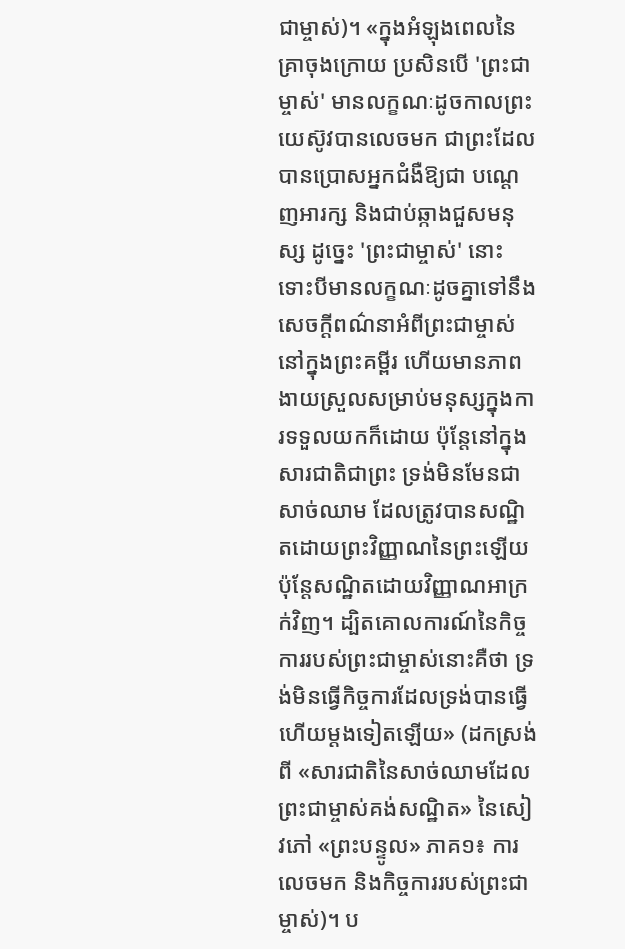ជាម្ចាស់)។ «ក្នុងអំឡុងពេលនៃគ្រាចុងក្រោយ ប្រសិនបើ 'ព្រះជាម្ចាស់' មានលក្ខណៈដូចកាលព្រះយេស៊ូវបានលេចមក ជាព្រះដែលបានប្រោសអ្នកជំងឺឱ្យជា បណ្ដេញអារក្ស និងជាប់ឆ្កាងជួសមនុស្ស ដូច្នេះ 'ព្រះជាម្ចាស់' នោះ ទោះបីមានលក្ខណៈដូចគ្នាទៅនឹងសេចក្តីពណ៌នាអំពីព្រះជាម្ចាស់នៅក្នុងព្រះគម្ពីរ ហើយមានភាពងាយស្រួលសម្រាប់មនុស្សក្នុងការទទួលយកក៏ដោយ ប៉ុន្តែនៅក្នុងសារជាតិជាព្រះ ទ្រង់មិនមែនជាសាច់ឈាម ដែលត្រូវបានសណ្ឋិតដោយព្រះវិញ្ញាណនៃព្រះឡើយ ប៉ុន្តែសណ្ឋិតដោយវិញ្ញាណអាក្រក់វិញ។ ដ្បិតគោលការណ៍នៃកិច្ចការរបស់ព្រះជាម្ចាស់នោះគឺថា ទ្រង់មិនធ្វើកិច្ចការដែលទ្រង់បានធ្វើហើយម្ដងទៀតឡើយ» (ដកស្រង់ពី «សារជាតិនៃសាច់ឈាមដែលព្រះជាម្ចាស់គង់សណ្ឋិត» នៃសៀវភៅ «ព្រះបន្ទូល» ភាគ១៖ ការលេចមក និងកិច្ចការរបស់ព្រះជាម្ចាស់)។ ប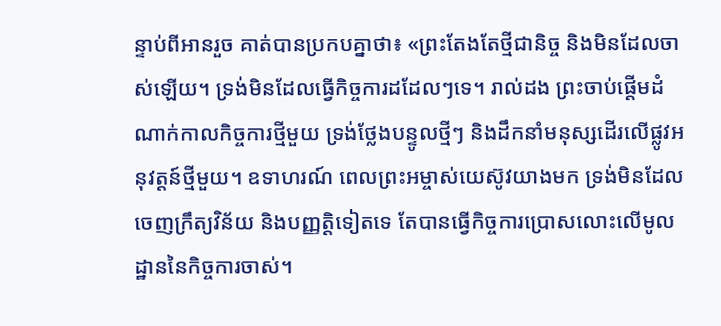ន្ទាប់ពីអានរួច គាត់បានប្រកបគ្នាថា៖ «ព្រះតែងតែថ្មីជានិច្ច និងមិនដែលចាស់ឡើយ។ ទ្រង់មិនដែលធ្វើកិច្ចការដដែលៗទេ។ រាល់ដង ព្រះចាប់ផ្ដើមដំណាក់កាលកិច្ចការថ្មីមួយ ទ្រង់ថ្លែងបន្ទូលថ្មីៗ និងដឹកនាំមនុស្សដើរលើផ្លូវអនុវត្តន៍ថ្មីមួយ។ ឧទាហរណ៍ ពេលព្រះអម្ចាស់យេស៊ូវយាងមក ទ្រង់មិនដែលចេញក្រឹត្យវិន័យ និងបញ្ញត្តិទៀតទេ តែបានធ្វើកិច្ចការប្រោសលោះលើមូលដ្ឋាននៃកិច្ចការចាស់។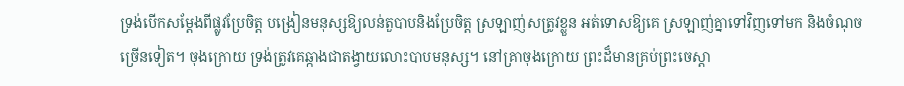ទ្រង់បើកសម្ដែងពីផ្លូវប្រែចិត្ត បង្រៀនមនុស្សឱ្យលន់តួបាបនិងប្រែចិត្ត ស្រឡាញ់សត្រូវខ្លួន អត់ទោសឱ្យគេ ស្រឡាញ់គ្នាទៅវិញទៅមក និងចំណុចច្រើនទៀត។ ចុងក្រោយ ទ្រង់ត្រូវគេឆ្កាងជាតង្វាយលោះបាបមនុស្ស។ នៅគ្រាចុងក្រោយ ព្រះដ៏មានគ្រប់ព្រះចេស្ដា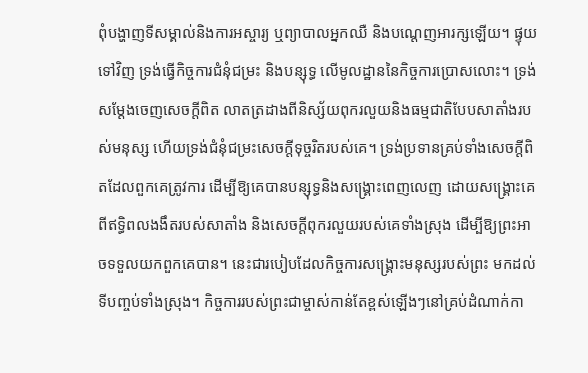ពុំបង្ហាញទីសម្គាល់និងការអស្ចារ្យ ឬព្យាបាលអ្នកឈឺ និងបណ្ដេញអារក្សឡើយ។ ផ្ទុយទៅវិញ ទ្រង់ធ្វើកិច្ចការជំនុំជម្រះ និងបន្សុទ្ធ លើមូលដ្ឋាននៃកិច្ចការប្រោសលោះ។ ទ្រង់សម្ដែងចេញសេចក្ដីពិត លាតត្រដាងពីនិស្ស័យពុករលួយនិងធម្មជាតិបែបសាតាំងរបស់មនុស្ស ហើយទ្រង់ជំនុំជម្រះសេចក្ដីទុច្ចរិតរបស់គេ។ ទ្រង់ប្រទានគ្រប់ទាំងសេចក្ដីពិតដែលពួកគេត្រូវការ ដើម្បីឱ្យគេបានបន្សុទ្ធនិងសង្រ្គោះពេញលេញ ដោយសង្គ្រោះគេពីឥទ្ធិពលងងឹតរបស់សាតាំង និងសេចក្ដីពុករលួយរបស់គេទាំងស្រុង ដើម្បីឱ្យព្រះអាចទទួលយកពួកគេបាន។ នេះជារបៀបដែលកិច្ចការសង្គ្រោះមនុស្សរបស់ព្រះ មកដល់ទីបញ្ចប់ទាំងស្រុង។ កិច្ចការរបស់ព្រះជាម្ចាស់កាន់តែខ្ពស់ឡើងៗនៅគ្រប់ដំណាក់កា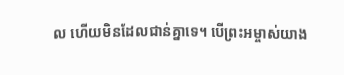ល ហើយមិនដែលជាន់គ្នាទេ។ បើព្រះអម្ចាស់យាង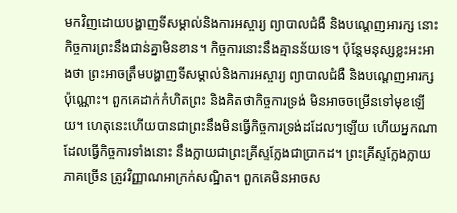មកវិញដោយបង្ហាញទីសម្គាល់និងការអស្ចារ្យ ព្យាបាលជំងឺ និងបណ្ដេញអារក្ស នោះកិច្ចការព្រះនឹងជាន់គ្នាមិនខាន។ កិច្ចការនោះនឹងគ្មានន័យទេ។ ប៉ុន្តែមនុស្សខ្លះអះអាងថា ព្រះអាចត្រឹមបង្ហាញទីសម្គាល់និងការអស្ចារ្យ ព្យាបាលជំងឺ និងបណ្ដេញអារក្សប៉ុណ្ណោះ។ ពួកគេដាក់កំហិតព្រះ និងគិតថាកិច្ចការទ្រង់ មិនអាចចម្រើនទៅមុខឡើយ។ ហេតុនេះហើយបានជាព្រះនឹងមិនធ្វើកិច្ចការទ្រង់ដដែលៗឡើយ ហើយអ្នកណាដែលធ្វើកិច្ចការទាំងនោះ នឹងក្លាយជាព្រះគ្រីស្ទក្លែងជាប្រាកដ។ ព្រះគ្រីស្ទក្លែងក្លាយភាគច្រើន ត្រូវវិញ្ញាណអាក្រក់សណ្ឋិត។ ពួកគេមិនអាចស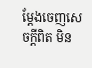ម្ដែងចេញសេចក្ដីពិត មិន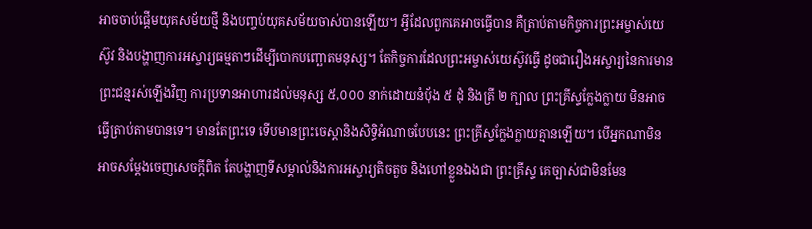អាចចាប់ផ្ដើមយុគសម័យថ្មី និងបញ្ចប់យុគសម័យចាស់បានឡើយ។ អ្វីដែលពួកគេអាចធ្វើបាន គឺត្រាប់តាមកិច្ចការព្រះអម្ចាស់យេស៊ូវ និងបង្ហាញការអស្ចារ្យធម្មតាៗដើម្បីបោកបញ្ឆោតមនុស្ស។ តែកិច្ចការដែលព្រះអម្ចាស់យេស៊ូវធ្វើ ដូចជារឿងអស្ចារ្យនៃការមានព្រះជន្មរស់ឡើងវិញ ការប្រទានអាហារដល់មនុស្ស ៥,០០០ នាក់ដោយនំបុ័ង ៥ ដុំ និងត្រី ២ ក្បាល ព្រះគ្រីស្ទក្លែងក្លាយ មិនអាចធ្វើត្រាប់តាមបានទេ។ មានតែព្រះទេ ទើបមានព្រះចេស្ដានិងសិទ្ធិអំណាចបែបនេះ ព្រះគ្រីស្ទក្លែងក្លាយគ្មានឡើយ។ បើអ្នកណាមិនអាចសម្ដែងចេញសេចក្ដីពិត តែបង្ហាញទីសម្គាល់និងការអស្ចារ្យតិចតួច និងហៅខ្លួនឯងជា ព្រះគ្រីស្ទ គេច្បាស់ជាមិនមែន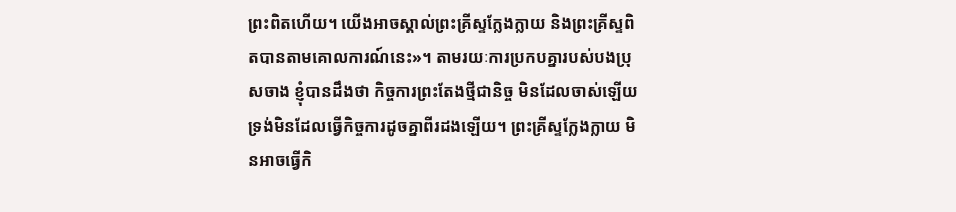ព្រះពិតហើយ។ យើងអាចស្គាល់ព្រះគ្រីស្ទក្លែងក្លាយ និងព្រះគ្រីស្ទពិតបានតាមគោលការណ៍នេះ»។ តាមរយៈការប្រកបគ្នារបស់បងប្រុសចាង ខ្ញុំបានដឹងថា កិច្ចការព្រះតែងថ្មីជានិច្ច មិនដែលចាស់ឡើយ ទ្រង់មិនដែលធ្វើកិច្ចការដូចគ្នាពីរដងឡើយ។ ព្រះគ្រីស្ទក្លែងក្លាយ មិនអាចធ្វើកិ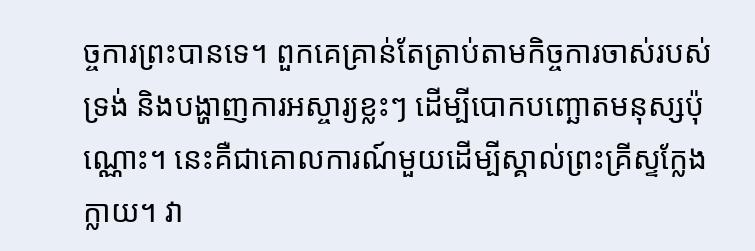ច្ចការព្រះបានទេ។ ពួកគេគ្រាន់តែត្រាប់តាមកិច្ចការចាស់របស់ទ្រង់ និងបង្ហាញការអស្ចារ្យខ្លះៗ ដើម្បីបោកបញ្ឆោតមនុស្សប៉ុណ្ណោះ។ នេះគឺជាគោលការណ៍មួយដើម្បីស្គាល់ព្រះគ្រីស្ទក្លែងក្លាយ។ វា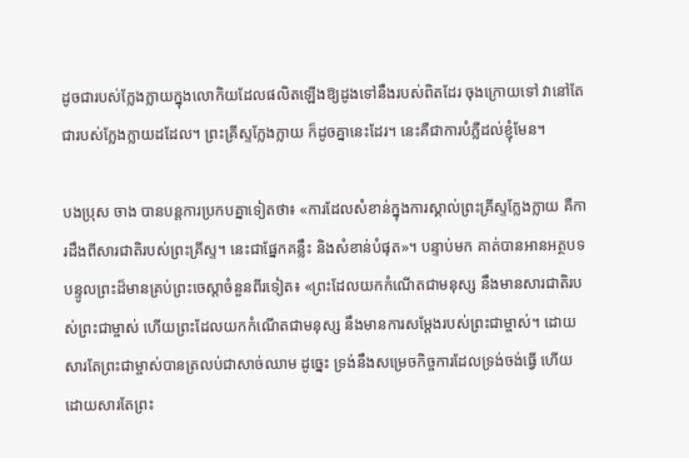ដូចជារបស់ក្លែងក្លាយក្នុងលោកិយដែលផលិតឡើងឱ្យដូងទៅនឹងរបស់ពិតដែរ ចុងក្រោយទៅ វានៅតែជារបស់ក្លែងក្លាយដដែល។ ព្រះគ្រីស្ទក្លែងក្លាយ ក៏ដូចគ្នានេះដែរ។ នេះគឺជាការបំភ្លឺដល់ខ្ញុំមែន។

បងប្រុស ចាង បានបន្តការប្រកបគ្នាទៀតថា៖ «ការដែលសំខាន់ក្នុងការស្គាល់ព្រះគ្រីស្ទក្លែងក្លាយ គឺការដឹងពីសារជាតិរបស់ព្រះគ្រីស្ទ។ នេះជាផ្នែកគន្លឹះ និងសំខាន់បំផុត»។ បន្ទាប់មក គាត់បានអានអត្ថបទ បន្ទូលព្រះដ៏មានគ្រប់ព្រះ‌ចេស្តាចំនួនពីរទៀត៖ «ព្រះដែលយកកំណើតជាមនុស្ស នឹងមានសារជាតិរបស់ព្រះជាម្ចាស់ ហើយព្រះដែលយកកំណើតជាមនុស្ស នឹងមានការសម្ដែងរបស់ព្រះជាម្ចាស់។ ដោយសារតែព្រះជាម្ចាស់បានត្រលប់ជាសាច់ឈាម ដូច្នេះ ទ្រង់នឹងសម្រេចកិច្ចការដែលទ្រង់ចង់ធ្វើ ហើយដោយសារតែព្រះ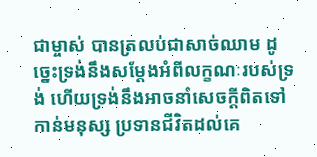ជាម្ចាស់ បានត្រលប់ជាសាច់ឈាម ដូច្នេះទ្រង់នឹងសម្ដែងអំពីលក្ខណៈរបស់ទ្រង់ ហើយទ្រង់នឹងអាចនាំសេចក្តីពិតទៅកាន់មនុស្ស ប្រទានជីវិតដល់គេ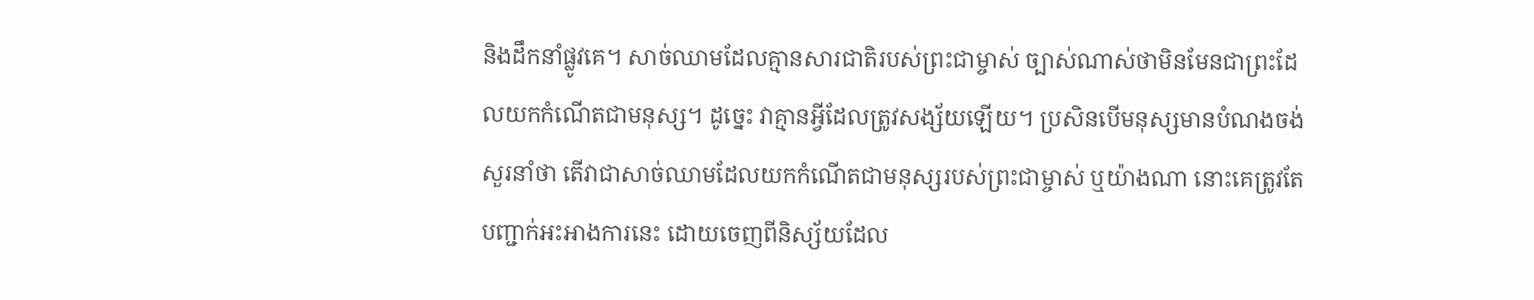និងដឹកនាំផ្លូវគេ។ សាច់ឈាមដែលគ្មានសារជាតិរបស់ព្រះជាម្ចាស់ ច្បាស់ណាស់ថាមិនមែនជាព្រះដែលយកកំណើតជាមនុស្ស។ ដូច្នេះ វាគ្មានអ្វីដែលត្រូវសង្ស័យឡើយ។ ប្រសិនបើមនុស្សមានបំណងចង់សួរនាំថា តើវាជាសាច់ឈាមដែលយកកំណើតជាមនុស្សរបស់ព្រះជាម្ចាស់ ឬយ៉ាងណា នោះគេត្រូវតែបញ្ជាក់អះអាងការនេះ ដោយចេញពីនិស្ស័យដែល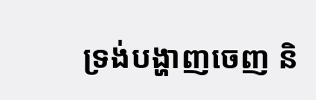ទ្រង់បង្ហាញចេញ និ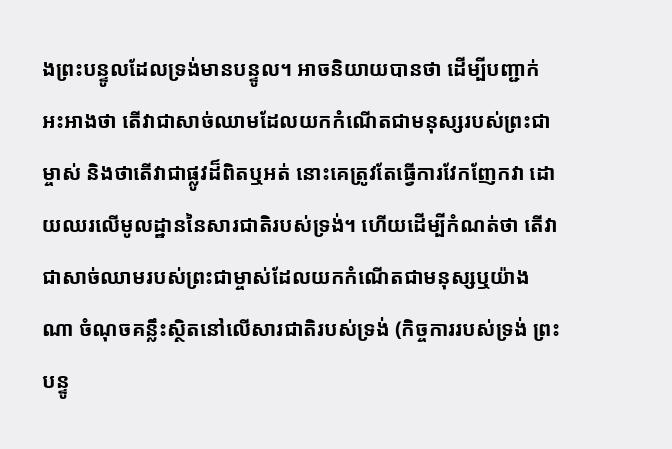ងព្រះបន្ទូលដែលទ្រង់មានបន្ទូល។ អាចនិយាយបានថា ដើម្បីបញ្ជាក់អះអាងថា តើវាជាសាច់ឈាមដែលយកកំណើតជាមនុស្សរបស់ព្រះជាម្ចាស់ និងថាតើវាជាផ្លូវដ៏ពិតឬអត់ នោះគេត្រូវតែធ្វើការវែកញែកវា ដោយឈរលើមូលដ្ឋាននៃសារជាតិរបស់ទ្រង់។ ហើយដើម្បីកំណត់ថា តើវាជាសាច់ឈាមរបស់ព្រះជាម្ចាស់ដែលយកកំណើតជាមនុស្សឬយ៉ាងណា ចំណុចគន្លឹះស្ថិតនៅលើសារជាតិរបស់ទ្រង់ (កិច្ចការរបស់ទ្រង់ ព្រះបន្ទូ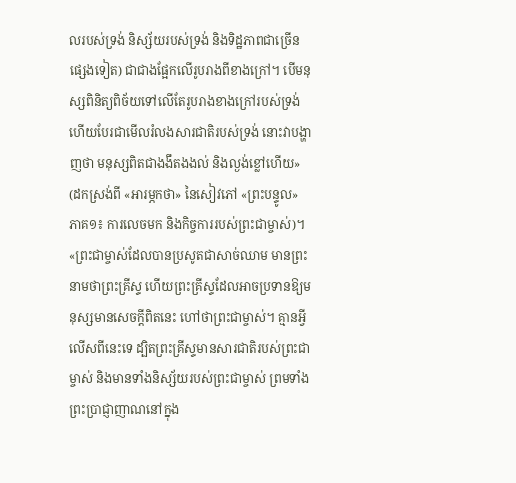លរបស់ទ្រង់ និស្ស័យរបស់ទ្រង់ និងទិដ្ឋភាពជាច្រើនផ្សេងទៀត) ជាជាងផ្អែកលើរូបរាងពីខាងក្រៅ។ បើមនុស្សពិនិត្យពិច័យទៅលើតែរូបរាងខាងក្រៅរបស់ទ្រង់ ហើយបែរជាមើលរំលងសារជាតិរបស់ទ្រង់ នោះវាបង្ហាញថា មនុស្សពិតជាងងឹតងងល់ និងល្ងង់ខ្លៅហើយ» (ដកស្រង់ពី «អារម្ភកថា» នៃសៀវភៅ «ព្រះបន្ទូល» ភាគ១៖ ការលេចមក និងកិច្ចការរបស់ព្រះជាម្ចាស់)។ «ព្រះជាម្ចាស់ដែលបានប្រសូតជាសាច់ឈាម មានព្រះនាមថាព្រះគ្រីស្ទ ហើយព្រះគ្រីស្ទដែលអាចប្រទានឱ្យមនុស្សមានសេចក្ដីពិតនេះ ហៅថាព្រះជាម្ចាស់។ គ្មានអ្វីលើសពីនេះទេ ដ្បិតព្រះគ្រីស្ទមានសារជាតិរបស់ព្រះជាម្ចាស់ និងមានទាំងនិស្ស័យរបស់ព្រះជាម្ចាស់ ព្រមទាំងព្រះប្រាជ្ញាញាណនៅក្នុង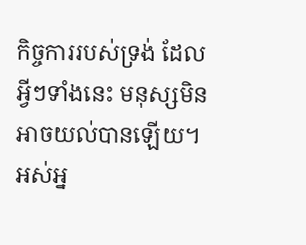កិច្ចការរបស់ទ្រង់ ដែលអ្វីៗទាំងនេះ មនុស្សមិនអាចយល់បានឡើយ។ អស់អ្ន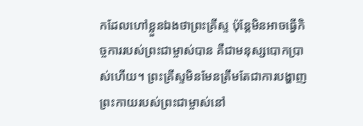កដែលហៅខ្លួនឯងថាព្រះគ្រីស្ទ ប៉ុន្តែមិនអាចធ្វើកិច្ចការរបស់ព្រះជាម្ចាស់បាន គឺជាមនុស្សបោកប្រាស់ហើយ។ ព្រះគ្រីស្ទមិនមែនត្រឹមតែជាការបង្ហាញព្រះកាយរបស់ព្រះជាម្ចាស់នៅ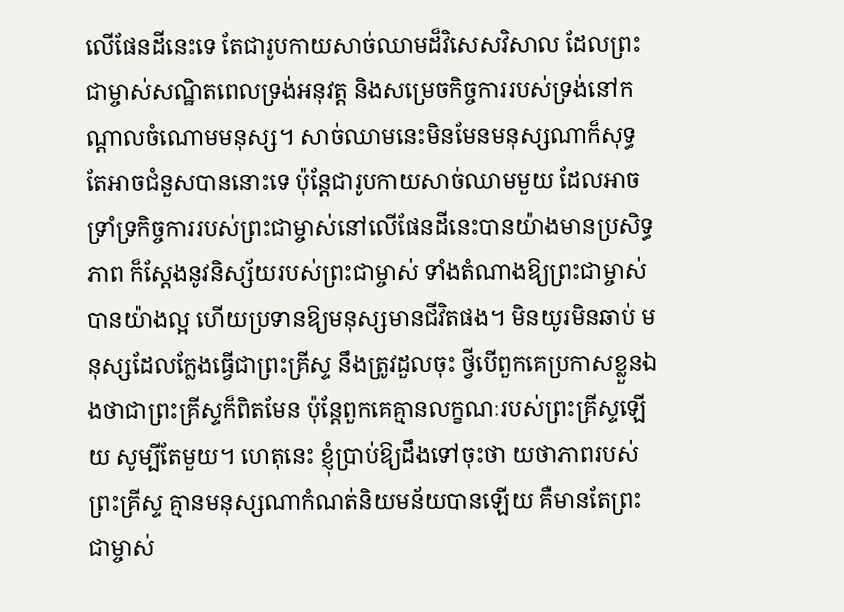លើផែនដីនេះទេ តែជារូបកាយសាច់ឈាមដ៏វិសេសវិសាល ដែលព្រះជាម្ចាស់សណ្ឋិតពេលទ្រង់អនុវត្ត និងសម្រេចកិច្ចការរបស់ទ្រង់នៅកណ្ដាលចំណោមមនុស្ស។ សាច់ឈាមនេះមិនមែនមនុស្សណាក៏សុទ្ធតែអាចជំនួសបាននោះទេ ប៉ុន្តែជារូបកាយសាច់ឈាមមួយ ដែលអាចទ្រាំទ្រកិច្ចការរបស់ព្រះជាម្ចាស់នៅលើផែនដីនេះបានយ៉ាងមានប្រសិទ្ធភាព ក៏ស្ដែងនូវនិស្ស័យរបស់ព្រះជាម្ចាស់ ទាំងតំណាងឱ្យព្រះជាម្ចាស់បានយ៉ាងល្អ ហើយប្រទានឱ្យមនុស្សមានជីវិតផង។ មិនយូរមិនឆាប់ មនុស្សដែលក្លែងធ្វើជាព្រះគ្រីស្ទ នឹងត្រូវដួលចុះ ថ្វីបើពួកគេប្រកាសខ្លួនឯងថាជាព្រះគ្រីស្ទក៏ពិតមែន ប៉ុន្តែពួកគេគ្មានលក្ខណៈរបស់ព្រះគ្រីស្ទឡើយ សូម្បីតែមួយ។ ហេតុនេះ ខ្ញុំប្រាប់ឱ្យដឹងទៅចុះថា យថាភាពរបស់ព្រះគ្រីស្ទ គ្មានមនុស្សណាកំណត់និយមន័យបានឡើយ គឺមានតែព្រះជាម្ចាស់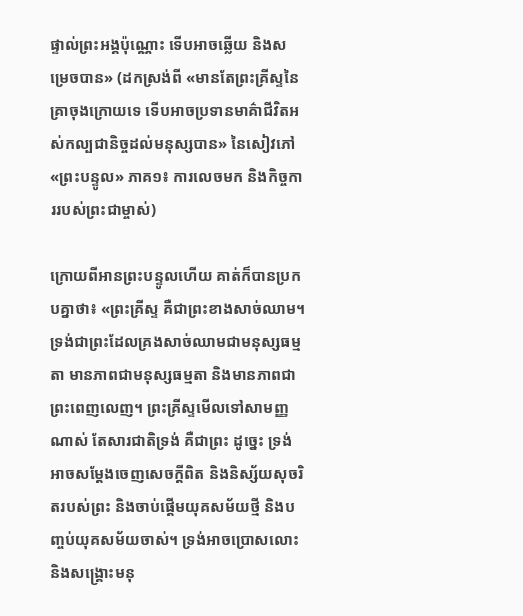ផ្ទាល់ព្រះអង្គប៉ុណ្ណោះ ទើបអាចឆ្លើយ និងសម្រេចបាន» (ដកស្រង់ពី «មានតែព្រះគ្រីស្ទនៃគ្រាចុងក្រោយទេ ទើបអាចប្រទានមាគ៌ាជីវិតអស់កល្បជានិច្ចដល់មនុស្សបាន» នៃសៀវភៅ «ព្រះបន្ទូល» ភាគ១៖ ការលេចមក និងកិច្ចការរបស់ព្រះជាម្ចាស់)

ក្រោយពីអានព្រះបន្ទូលហើយ គាត់ក៏បានប្រកបគ្នាថា៖ «ព្រះគ្រីស្ទ គឺជាព្រះខាងសាច់ឈាម។ ទ្រង់ជាព្រះដែលគ្រងសាច់ឈាមជាមនុស្សធម្មតា មានភាពជាមនុស្សធម្មតា និងមានភាពជាព្រះពេញលេញ។ ព្រះគ្រីស្ទមើលទៅសាមញ្ញណាស់ តែសារជាតិទ្រង់ គឺជាព្រះ ដូច្នេះ ទ្រង់អាចសម្ដែងចេញសេចក្ដីពិត និងនិស្ស័យសុចរិតរបស់ព្រះ និងចាប់ផ្ដើមយុគសម័យថ្មី និងបញ្ចប់យុគសម័យចាស់។ ទ្រង់អាចប្រោសលោះ និងសង្គ្រោះមនុ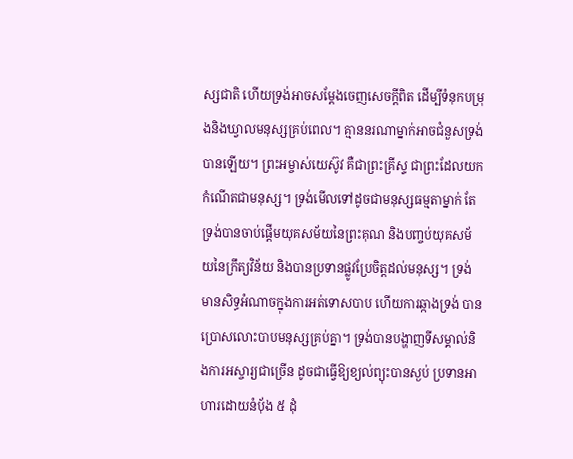ស្សជាតិ ហើយទ្រង់អាចសម្ដែងចេញសេចក្ដីពិត ដើម្បីទំនុកបម្រុងនិងឃ្វាលមនុស្សគ្រប់ពេល។ គ្មាននរណាម្នាក់អាចជំនួសទ្រង់បានឡើយ។ ព្រះអម្ចាស់យេស៊ូវ គឺជាព្រះគ្រីស្ទ ជាព្រះដែលយកកំណើតជាមនុស្ស។ ទ្រង់មើលទៅដូចជាមនុស្សធម្មតាម្នាក់ តែទ្រង់បានចាប់ផ្ដើមយុគសម័យនៃព្រះគុណ និងបញ្ចប់យុគសម័យនៃក្រឹត្យវិន័យ និងបានប្រទានផ្លូវប្រែចិត្តដល់មនុស្ស។ ទ្រង់មានសិទ្ធអំណាចក្នុងការអត់ទោសបាប ហើយការឆ្កាងទ្រង់ បានប្រោសលោះបាបមនុស្សគ្រប់គ្នា។ ទ្រង់បានបង្ហាញទីសម្គាល់និងការអស្ចារ្យជាច្រើន ដូចជាធ្វើឱ្យខ្យល់ព្យុះបានស្ងប់ ប្រទានអាហារដោយនំបុ័ង ៥ ដុំ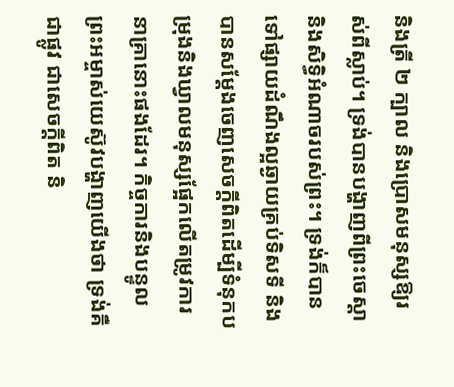និងត្រី ២ ក្បាល និងប្រោសមនុស្សឱ្យរស់ពីស្លាប់។ ទ្រង់បានបង្ហាញពីព្រះចេស្ដា និងសិទ្ធិអំណាចរបស់ព្រះ។ ទ្រង់ក៏បានទៅផ្សាយដំណឹងល្អឆ្ងាយគ្រប់ទិសទី និងបានសម្ដែងចេញសេចក្ដីពិតដើម្បីទំនុកបម្រុងនិងឃ្វាលមនុស្សផ្អែកលើតម្រូវការនាគ្រានោះផងដែរ។ កិច្ចការនិងបន្ទូលព្រះអម្ចាស់យេស៊ូវបង្ហាញយើងថា ទ្រង់គឺជាផ្លូវ ជាសេចក្ដីពិត និ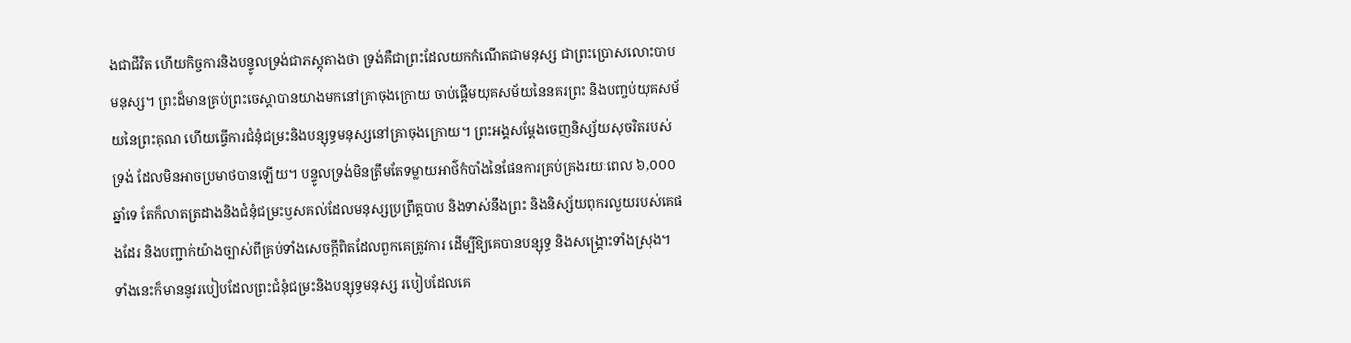ងជាជីវិត ហើយកិច្ចការនិងបន្ទូលទ្រង់ជាភស្តុតាងថា ទ្រង់គឺជាព្រះដែលយកកំណើតជាមនុស្ស ជាព្រះប្រោសលោះបាបមនុស្ស។ ព្រះដ៏មានគ្រប់ព្រះចេស្ដាបានយាងមកនៅគ្រាចុងក្រោយ ចាប់ផ្ដើមយុគសម័យនៃនគរព្រះ និងបញ្ចប់យុគសម័យនៃព្រះគុណ ហើយធ្វើការជំនុំជម្រះនិងបន្សុទ្ធមនុស្សនៅគ្រាចុងក្រោយ។ ព្រះអង្គសម្ដែងចេញនិស្ស័យសុចរិតរបស់ទ្រង់ ដែលមិនអាចប្រមាថបានឡើយ។ បន្ទូលទ្រង់មិនត្រឹមតែទម្លាយអាថ៌កំបាំងនៃផែនការគ្រប់គ្រងរយៈពេល ៦,០០០ ឆ្នាំទេ តែក៏លាតត្រដាងនិងជំនុំជម្រះឫសគល់ដែលមនុស្សប្រព្រឹត្តបាប និងទាស់នឹងព្រះ និងនិស្ស័យពុករលួយរបស់គេផងដែរ និងបញ្ជាក់យ៉ាងច្បាស់ពីគ្រប់ទាំងសេចក្ដីពិតដែលពួកគេត្រូវការ ដើម្បីឱ្យគេបានបន្សុទ្ធ និងសង្គ្រោះទាំងស្រុង។ ទាំងនេះក៏មាននូវរបៀបដែលព្រះជំនុំជម្រះនិងបន្សុទ្ធមនុស្ស របៀបដែលគេ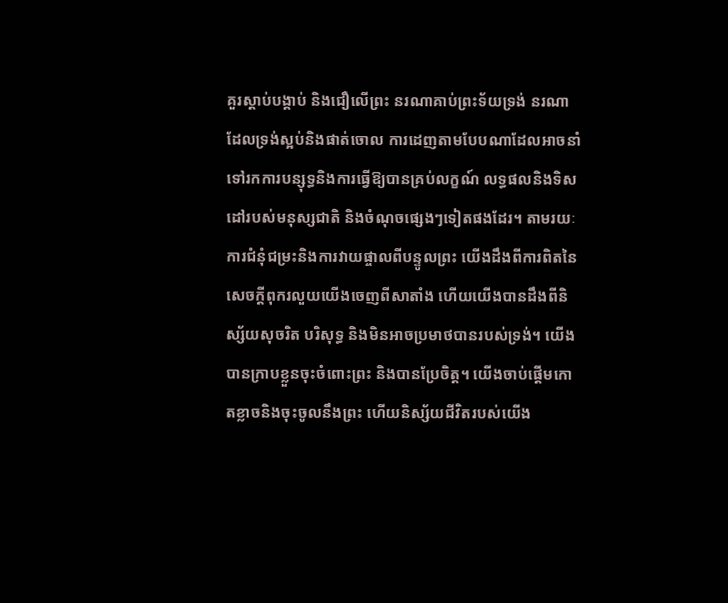គួរស្ដាប់បង្គាប់ និងជឿលើព្រះ នរណាគាប់ព្រះទ័យទ្រង់ នរណាដែលទ្រង់ស្អប់និងផាត់ចោល ការដេញតាមបែបណាដែលអាចនាំទៅរកការបន្សុទ្ធនិងការធ្វើឱ្យបានគ្រប់លក្ខណ៍ លទ្ធផលនិងទិសដៅរបស់មនុស្សជាតិ និងចំណុចផ្សេងៗទៀតផងដែរ។ តាមរយៈការជំនុំជម្រះនិងការវាយផ្ចាលពីបន្ទូលព្រះ យើងដឹងពីការពិតនៃសេចក្ដីពុករលួយយើងចេញពីសាតាំង ហើយយើងបានដឹងពីនិស្ស័យសុចរិត បរិសុទ្ធ និងមិនអាចប្រមាថបានរបស់ទ្រង់។ យើងបានក្រាបខ្លួនចុះចំពោះព្រះ និងបានប្រែចិត្ត។ យើងចាប់ផ្ដើមកោតខ្លាចនិងចុះចូលនឹងព្រះ ហើយនិស្ស័យជីវិតរបស់យើង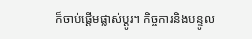ក៏ចាប់ផ្ដើមផ្លាស់ប្ដូរ។ កិច្ចការនិងបន្ទូល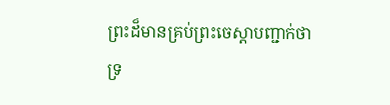ព្រះដ៏មានគ្រប់ព្រះចេស្ដាបញ្ជាក់ថា ទ្រ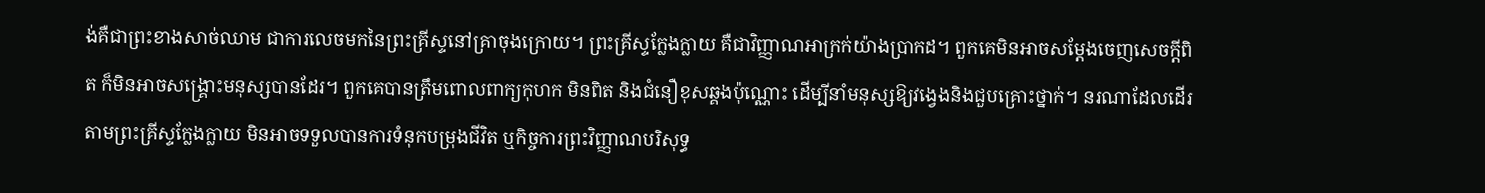ង់គឺជាព្រះខាងសាច់ឈាម ជាការលេចមកនៃព្រះគ្រីស្ទនៅគ្រាចុងក្រោយ។ ព្រះគ្រីស្ទក្លែងក្លាយ គឺជាវិញ្ញាណអាក្រក់យ៉ាងប្រាកដ។ ពួកគេមិនអាចសម្ដែងចេញសេចក្ដីពិត ក៏មិនអាចសង្គ្រោះមនុស្សបានដែរ។ ពួកគេបានត្រឹមពោលពាក្យកុហក មិនពិត និងជំនឿខុសឆ្គងប៉ុណ្ណោះ ដើម្បីនាំមនុស្សឱ្យវង្វេងនិងជួបគ្រោះថ្នាក់។ នរណាដែលដើរតាមព្រះគ្រីស្ទក្លែងក្លាយ មិនអាចទទួលបានការទំនុកបម្រុងជីវិត ឬកិច្ចការព្រះវិញ្ញាណបរិសុទ្ធ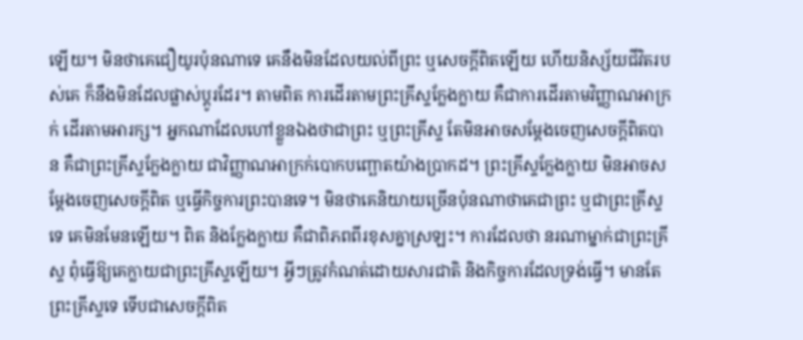ឡើយ។ មិនថាគេជឿយូរប៉ុនណាទេ គេនឹងមិនដែលយល់ពីព្រះ ឬសេចក្ដីពិតឡើយ ហើយនិស្ស័យជីវិតរបស់គេ ក៏នឹងមិនដែលផ្លាស់ប្ដូរដែរ។ តាមពិត ការដើរតាមព្រះគ្រីស្ទក្លែងក្លាយ គឺជាការដើរតាមវិញ្ញាណអាក្រក់ ដើរតាមអារក្ស។ អ្នកណាដែលហៅខ្លួនឯងថាជាព្រះ ឬព្រះគ្រីស្ទ តែមិនអាចសម្ដែងចេញសេចក្ដីពិតបាន គឺជាព្រះគ្រីស្ទក្លែងក្លាយ ជាវិញ្ញាណអាក្រក់បោកបញ្ឆោតយ៉ាងប្រាកដ។ ព្រះគ្រីស្ទក្លែងក្លាយ មិនអាចសម្ដែងចេញសេចក្ដីពិត ឬធ្វើកិច្ចការព្រះបានទេ។ មិនថាគេនិយាយច្រើនប៉ុនណាថាគេជាព្រះ ឬជាព្រះគ្រីស្ទទេ គេមិនមែនឡើយ។ ពិត និងក្លែងក្លាយ គឺជាពិភពពីរខុសគ្នាស្រឡះ។ ការដែលថា នរណាម្នាក់ជាព្រះគ្រីស្ទ ពុំធ្វើឱ្យគេក្លាយជាព្រះគ្រីស្ទឡើយ។ អ្វីៗត្រូវកំណត់ដោយសារជាតិ និងកិច្ចការដែលទ្រង់ធ្វើ។ មានតែព្រះគ្រីស្ទទេ ទើបជាសេចក្ដីពិត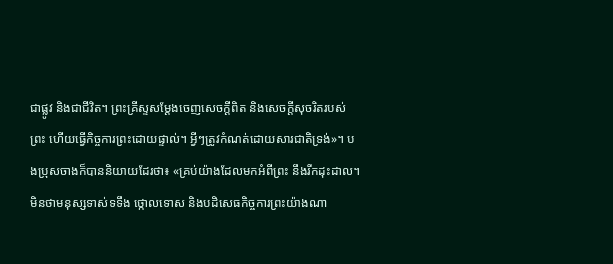ជាផ្លូវ និងជាជីវិត។ ព្រះគ្រីស្ទសម្ដែងចេញសេចក្ដីពិត និងសេចក្ដីសុចរិតរបស់ព្រះ ហើយធ្វើកិច្ចការព្រះដោយផ្ទាល់។ អ្វីៗត្រូវកំណត់ដោយសារជាតិទ្រង់»។ បងប្រុសចាងក៏បាននិយាយដែរថា៖ «គ្រប់យ៉ាងដែលមកអំពីព្រះ នឹងរីកដុះដាល។ មិនថាមនុស្សទាស់ទទឹង ថ្កោលទោស និងបដិសេធកិច្ចការព្រះយ៉ាងណា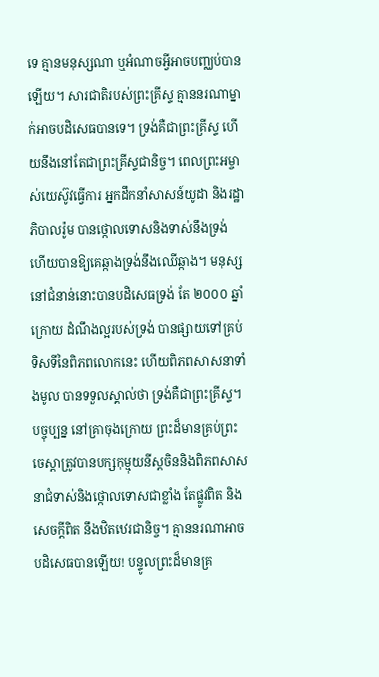ទេ គ្មានមនុស្សណា ឬអំណាចអ្វីអាចបញ្ឈប់បានឡើយ។ សារជាតិរបស់ព្រះគ្រីស្ទ គ្មាននរណាម្នាក់អាចបដិសេធបានទេ។ ទ្រង់គឺជាព្រះគ្រីស្ទ ហើយនឹងនៅតែជាព្រះគ្រីស្ទជានិច្ច។ ពេលព្រះអម្ចាស់យេស៊ូវធ្វើការ អ្នកដឹកនាំសាសន៍យូដា និងរដ្ឋាភិបាលរ៉ូម បានថ្កោលទោសនិងទាស់នឹងទ្រង់ ហើយបានឱ្យគេឆ្កាងទ្រង់នឹងឈើឆ្កាង។ មនុស្សនៅជំនាន់នោះបានបដិសេធទ្រង់ តែ ២០០០ ឆ្នាំក្រោយ ដំណឹងល្អរបស់ទ្រង់ បានផ្សាយទៅគ្រប់ទិសទីនៃពិភពលោកនេះ ហើយពិភពសាសនាទាំងមូល បានទទួលស្គាល់ថា ទ្រង់គឺជាព្រះគ្រីស្ទ។ បច្ចុប្បន្ន នៅគ្រាចុងក្រោយ ព្រះដ៏មានគ្រប់ព្រះចេស្ដាត្រូវបានបក្សកុម្មុយនីស្តចិននិងពិភពសាសនាជំទាស់និងថ្កោលទោសជាខ្លាំង តែផ្លូវពិត និងសេចក្ដីពិត នឹងឋិតឋេរជានិច្ច។ គ្មាននរណាអាចបដិសេធបានឡើយ! បន្ទូលព្រះដ៏មានគ្រ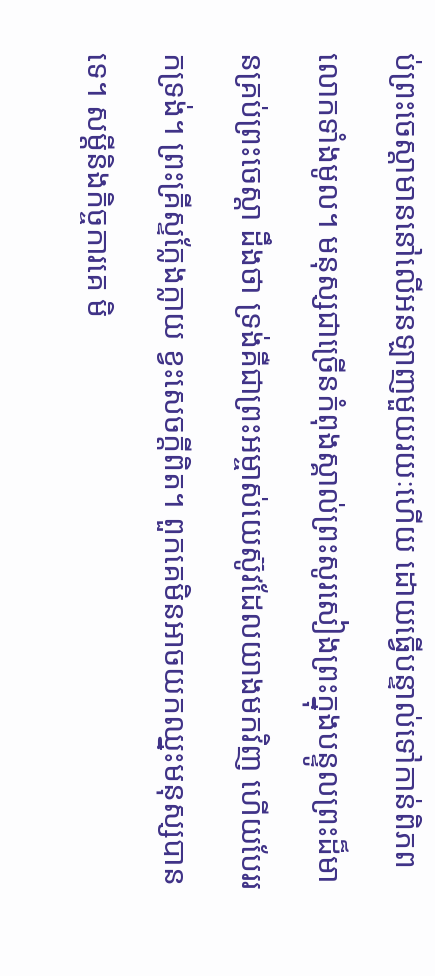ប់ព្រះចេស្ដាមាននៅលើអនឡាញមួយរយៈហើយ ដោយធ្វើបន្ទាល់ទៅកាន់ពិភពលោកទាំងមូល។ មនុស្សជាច្រើនកំពុងស្គាល់ព្រះសូរសៀងព្រះក្នុងបន្ទូលព្រះដ៏មានគ្រប់ព្រះចេស្ដា ដឹងថា ទ្រង់គឺជាព្រះអម្ចាស់យេស៊ូវដែលយាងមកវិញ ហើយបែររកទ្រង់។ ព្រះគ្រីស្ទក្លែងក្លាយ ខ្វះសេចក្ដីពិត។ ពួកគេមិនអាចយកឈ្នះមនុស្សបានទេ។ សម្ដីនិងកិច្ចការគេ មិ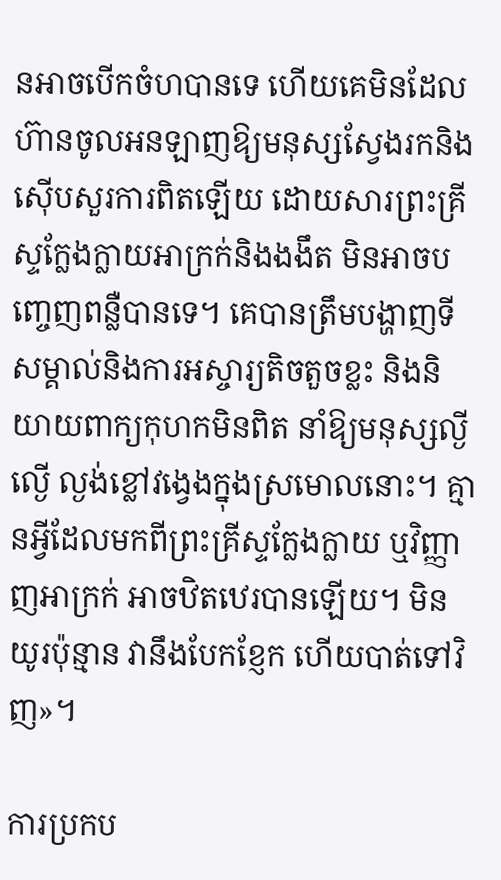នអាចបើកចំហបានទេ ហើយគេមិនដែលហ៊ានចូលអនឡាញឱ្យមនុស្សស្វែងរកនិងស៊ើបសួរការពិតឡើយ ដោយសារព្រះគ្រីស្ទក្លែងក្លាយអាក្រក់និងងងឹត មិនអាចបញ្ចេញពន្លឺបានទេ។ គេបានត្រឹមបង្ហាញទីសម្គាល់និងការអស្ចារ្យតិចតួចខ្លះ និងនិយាយពាក្យកុហកមិនពិត នាំឱ្យមនុស្សល្ងីល្ងើ ល្ងង់ខ្លៅវង្វេងក្នុងស្រមោលនោះ។ គ្មានអ្វីដែលមកពីព្រះគ្រីស្ទក្លែងក្លាយ ឬវិញ្ញាញអាក្រក់ អាចឋិតឋេរបានឡើយ។ មិនយូរប៉ុន្មាន វានឹងបែកខ្ញែក ហើយបាត់ទៅវិញ»។

ការប្រកប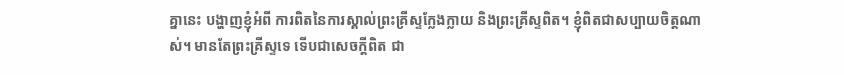គ្នានេះ បង្ហាញខ្ញុំអំពី ការពិតនៃការស្គាល់ព្រះគ្រីស្ទក្លែងក្លាយ និងព្រះគ្រីស្ទពិត។ ខ្ញុំពិតជាសប្បាយចិត្តណាស់។ មានតែព្រះគ្រីស្ទទេ ទើបជាសេចក្ដីពិត ជា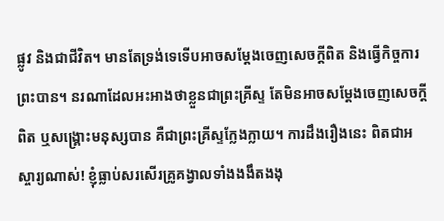ផ្លូវ និងជាជីវិត។ មានតែទ្រង់ទេទើបអាចសម្ដែងចេញសេចក្ដីពិត និងធ្វើកិច្ចការព្រះបាន។ នរណាដែលអះអាងថាខ្លួនជាព្រះគ្រីស្ទ តែមិនអាចសម្ដែងចេញសេចក្ដីពិត ឬសង្គ្រោះមនុស្សបាន គឺជាព្រះគ្រីស្ទក្លែងក្លាយ។ ការដឹងរឿងនេះ ពិតជាអស្ចារ្យណាស់! ខ្ញុំធ្លាប់សរសើរគ្រូគង្វាលទាំងងងឹតងងុ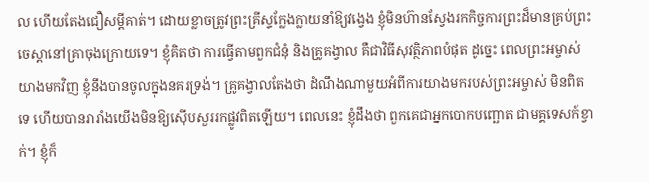ល ហើយតែងជឿសម្ដីគាត់។ ដោយខ្លាចត្រូវព្រះគ្រីស្ទក្លែងក្លាយនាំឱ្យវង្វេង ខ្ញុំមិនហ៊ានស្វែងរកកិច្ចការព្រះដ៏មានគ្រប់ព្រះចេស្ដានៅគ្រាចុងក្រោយទេ។ ខ្ញុំគិតថា ការធ្វើតាមពួកជំនុំ និងគ្រូគង្វាល គឺជាវិធីសុវត្ថិភាពបំផុត ដូច្នេះ ពេលព្រះអម្ចាស់យាងមកវិញ ខ្ញុំនឹងបានចូលក្នុងនគរទ្រង់។ គ្រូគង្វាលតែងថា ដំណឹងណាមួយអំពីការយាងមករបស់ព្រះអម្ចាស់ មិនពិតទេ ហើយបានរារាំងយើងមិនឱ្យស៊ើបសួររកផ្លូវពិតឡើយ។ ពេលនេះ ខ្ញុំដឹងថា ពួកគេជាអ្នកបោកបញ្ឆោត ជាមគ្គទេសក៍ខ្វាក់។ ខ្ញុំក៏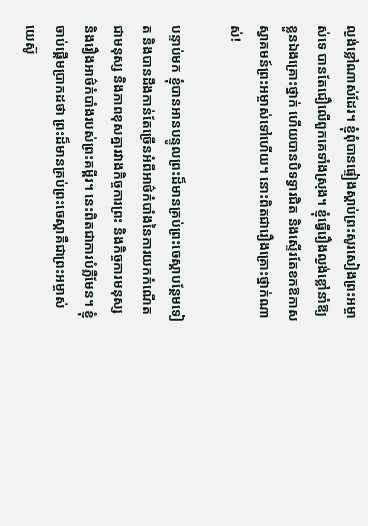ល្ងង់ខ្លៅណាស់ដែរ។ ខ្ញុំពុំបានផ្ទៀងស្ដាប់ព្រះសូរសៀងព្រះអម្ចាស់ទេ បានតែជឿលើពួកគេទាំងស្រុង។ ខ្ញុំធ្វើរឿងល្ងង់ខ្លៅនាំឱ្យខ្លួនឯងគ្រោះថ្នាក់ ហើយបានបិទទ្វារជិត និងស្ទើរតែខកឱកាសស្វាគមន៍ព្រះអម្ចាស់ទៅហើយ។ នោះពិតជារឿងគ្រោះថ្នាក់ណាស់!

បន្ទាប់មក ខ្ញុំបានអានបន្ទូលព្រះដ៏មានគ្រប់ព្រះចេស្ដាបន្ថែមទៀត និងបានដឹងកាន់តែច្រើនអំពីអាថ៌កំបាំងនៃការយកកំណើតជាមនុស្ស និងភាពខុសគ្នារវាងកិច្ចការព្រះ និងកិច្ចការមនុស្ស និងរឿងអាថ៌កំបាំងរបស់ព្រះគម្ពីរ។ នេះពិតជាការបំភ្លឺមែន។ ខ្ញុំចាប់ផ្ដើមប្រាកដថា ព្រះដ៏មានគ្រប់ព្រះចេស្ដាគឺជាព្រះអម្ចាស់យេស៊ូ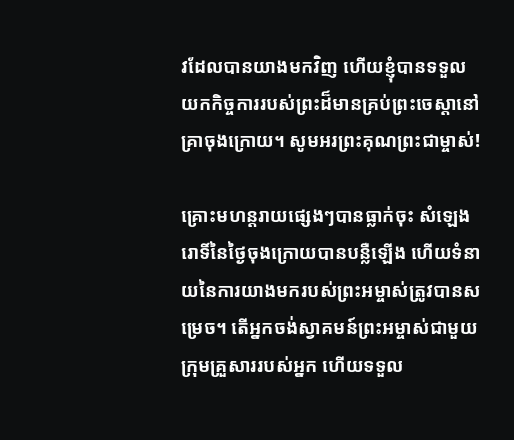វដែលបានយាងមកវិញ ហើយខ្ញុំបានទទួលយកកិច្ចការរបស់ព្រះដ៏មានគ្រប់ព្រះ‌ចេស្តានៅគ្រាចុងក្រោយ។ សូមអរព្រះគុណព្រះជាម្ចាស់!

គ្រោះមហន្តរាយផ្សេងៗបានធ្លាក់ចុះ សំឡេងរោទិ៍នៃថ្ងៃចុងក្រោយបានបន្លឺឡើង ហើយទំនាយនៃការយាងមករបស់ព្រះអម្ចាស់ត្រូវបានសម្រេច។ តើអ្នកចង់ស្វាគមន៍ព្រះអម្ចាស់ជាមួយក្រុមគ្រួសាររបស់អ្នក ហើយទទួល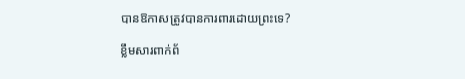បានឱកាសត្រូវបានការពារដោយព្រះទេ?

ខ្លឹមសារពាក់ព័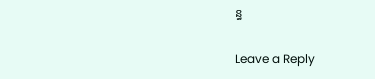ន្ធ

Leave a Reply